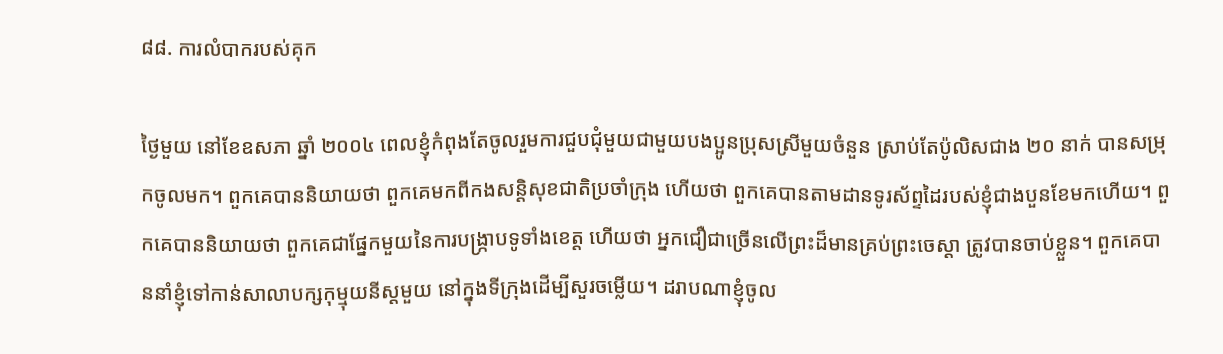៨៨. ការលំបាករបស់គុក

ថ្ងៃមួយ នៅខែឧសភា ឆ្នាំ ២០០៤ ពេលខ្ញុំកំពុងតែចូលរួមការជួបជុំមួយជាមួយបងប្អូនប្រុសស្រីមួយចំនួន ស្រាប់តែប៉ូលិសជាង ២០ នាក់ បានសម្រុកចូលមក។ ពួកគេបាននិយាយថា ពួកគេមកពីកងសន្តិសុខជាតិប្រចាំក្រុង ហើយថា ពួកគេបានតាមដានទូរស័ព្ទដៃរបស់ខ្ញុំជាងបួនខែមកហើយ។ ពួកគេបាននិយាយថា ពួកគេជាផ្នែកមួយនៃការបង្រ្កាបទូទាំងខេត្ត ហើយថា អ្នកជឿជាច្រើនលើព្រះដ៏មានគ្រប់ព្រះចេស្ដា ត្រូវបានចាប់ខ្លួន។ ពួកគេបាននាំខ្ញុំទៅកាន់សាលាបក្សកុម្មុយនីស្ដមួយ នៅក្នុងទីក្រុងដើម្បីសួរចម្លើយ។ ដរាបណាខ្ញុំចូល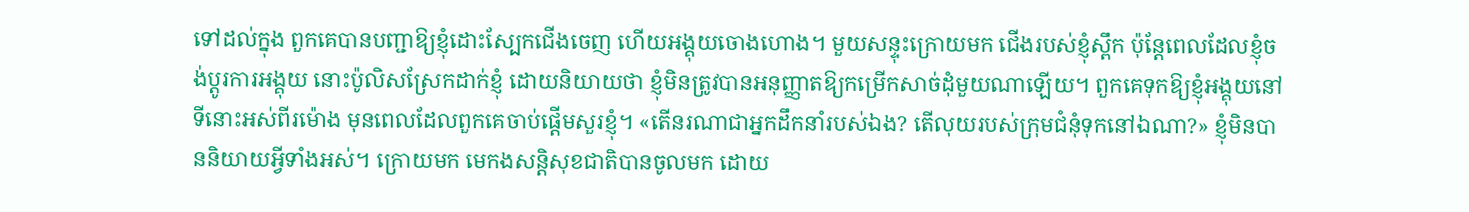ទៅដល់ក្នុង ពួកគេបានបញ្ជាឱ្យខ្ញុំដោះស្បែកជើងចេញ ហើយអង្គុយចោងហោង។ មួយសន្ទុះក្រោយមក ជើងរបស់ខ្ញុំស្ពឹក ប៉ុន្តែពេលដែលខ្ញុំចង់ប្ដូរការអង្គុយ នោះប៉ូលិសស្រែកដាក់ខ្ញុំ ដោយនិយាយថា ខ្ញុំមិនត្រូវបានអនុញ្ញាតឱ្យកម្រើកសាច់ដុំមួយណាឡើយ។ ពួកគេទុកឱ្យខ្ញុំអង្គុយនៅទីនោះអស់ពីរម៉ោង មុនពេលដែលពួកគេចាប់ផ្តើមសួរខ្ញុំ។ «តើនរណាជាអ្នកដឹកនាំរបស់ឯង? តើលុយរបស់ក្រុមជំនុំទុកនៅឯណា?» ខ្ញុំមិនបាននិយាយអ្វីទាំងអស់។ ក្រោយមក មេកងសន្តិសុខជាតិបានចូលមក ដោយ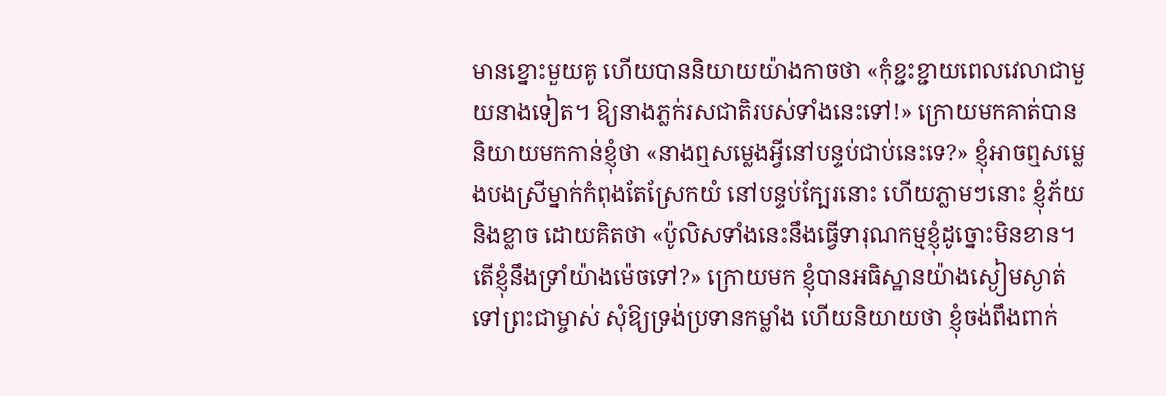មានខ្នោះមួយគូ ហើយបាននិយាយយ៉ាងកាចថា «កុំខ្ជះខ្ជាយពេលវេលាជាមួយនាងទៀត។ ឱ្យនាងភ្លក់រសជាតិរបស់ទាំងនេះទៅ!» ក្រោយមកគាត់បាននិយាយមកកាន់ខ្ញុំថា «នាងឮសម្លេងអ្វីនៅបន្ទប់ជាប់នេះទេ?» ខ្ញុំអាចឮសម្លេងបងស្រីម្នាក់កំពុងតែស្រែកយំ នៅបន្ទប់ក្បែរនោះ ហើយភ្លាមៗនោះ ខ្ញុំភ័យ និងខ្លាច ដោយគិតថា «ប៉ូលិសទាំងនេះនឹងធ្វើទារុណកម្មខ្ញុំដូច្នោះមិនខាន។ តើខ្ញុំនឹងទ្រាំយ៉ាងម៉េចទៅ?» ក្រោយមក ខ្ញុំបានអធិស្ឋានយ៉ាងស្ងៀមស្ងាត់ទៅព្រះជាម្ចាស់ សុំឱ្យទ្រង់ប្រទានកម្លាំង ហើយនិយាយថា ខ្ញុំចង់ពឹងពាក់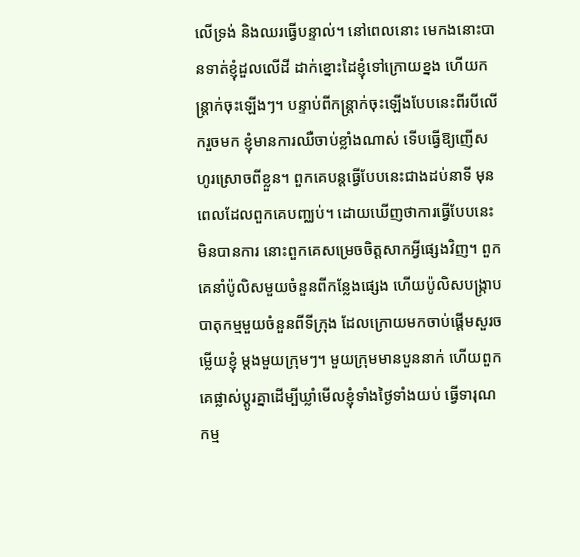លើទ្រង់ និងឈរធ្វើបន្ទាល់។ នៅពេលនោះ មេកងនោះបានទាត់ខ្ញុំដួលលើដី ដាក់ខ្នោះដៃខ្ញុំទៅក្រោយខ្នង ហើយកន្ត្រាក់ចុះឡើងៗ។ បន្ទាប់ពីកន្ត្រាក់ចុះឡើងបែបនេះពីរបីលើករួចមក ខ្ញុំមានការឈឺចាប់ខ្លាំងណាស់ ទើបធ្វើឱ្យញើសហូរស្រោចពីខ្លួន។ ពួកគេបន្តធ្វើបែបនេះជាងដប់នាទី មុនពេលដែលពួកគេបញ្ឈប់។ ដោយឃើញថាការធ្វើបែបនេះ មិនបានការ នោះពួកគេសម្រេចចិត្តសាកអ្វីផ្សេងវិញ។ ពួកគេនាំប៉ូលិសមួយចំនួនពីកន្លែងផ្សេង ហើយប៉ូលិសបង្ក្រាបបាតុកម្មមួយចំនួនពីទីក្រុង ដែលក្រោយមកចាប់ផ្ដើមសួរចម្លើយខ្ញុំ ម្ដងមួយក្រុមៗ។ មួយក្រុមមានបួននាក់ ហើយពួកគេផ្លាស់ប្ដូរគ្នាដើម្បីឃ្លាំមើលខ្ញុំទាំងថ្ងៃទាំងយប់ ធ្វើទារុណកម្ម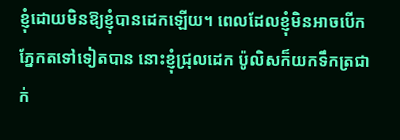ខ្ញុំដោយមិនឱ្យខ្ញុំបានដេកឡើយ។ ពេលដែលខ្ញុំមិនអាចបើកភ្នែកតទៅទៀតបាន នោះខ្ញុំជ្រុលដេក ប៉ូលិសក៏យកទឹកត្រជាក់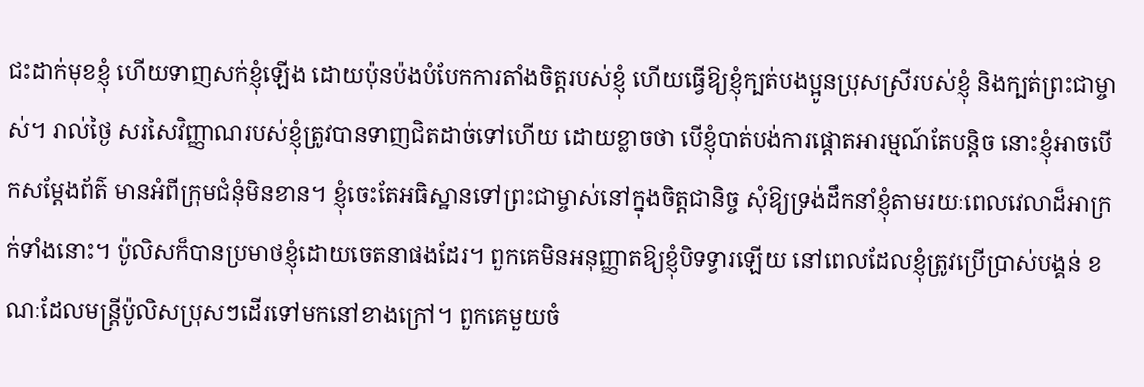ជះដាក់មុខខ្ញុំ ហើយទាញសក់ខ្ញុំឡើង ដោយប៉ុនប៉ងបំបែកការតាំងចិត្តរបស់ខ្ញុំ ហើយធ្វើឱ្យខ្ញុំក្បត់បងប្អូនប្រុសស្រីរបស់ខ្ញុំ និងក្បត់ព្រះជាម្ចាស់។ រាល់ថ្ងៃ សរសៃវិញ្ញាណរបស់ខ្ញុំត្រូវបានទាញជិតដាច់ទៅហើយ ដោយខ្លាចថា បើខ្ញុំបាត់បង់ការផ្ដោតអារម្មណ៍តែបន្តិច នោះខ្ញុំអាចបើកសម្ដែងព័ត៌ មានអំពីក្រុមជំនុំមិនខាន។ ខ្ញុំចេះតែអធិស្ឋានទៅព្រះជាម្ចាស់នៅក្នុងចិត្តជានិច្ច សុំឱ្យទ្រង់ដឹកនាំខ្ញុំតាមរយៈពេលវេលាដ៏អាក្រក់ទាំងនោះ។ ប៉ូលិសក៏បានប្រមាថខ្ញុំដោយចេតនាផងដែរ។ ពួកគេមិនអនុញ្ញាតឱ្យខ្ញុំបិទទ្វារឡើយ នៅពេលដែលខ្ញុំត្រូវប្រើប្រាស់បង្គន់ ខណៈដែលមន្ត្រីប៉ូលិសប្រុសៗដើរទៅមកនៅខាងក្រៅ។ ពួកគេមួយចំ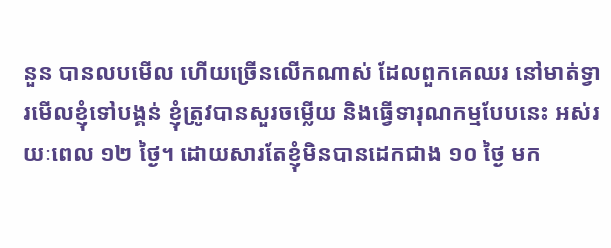នួន បានលបមើល ហើយច្រើនលើកណាស់ ដែលពួកគេឈរ នៅមាត់ទ្វារមើលខ្ញុំទៅបង្គន់ ខ្ញុំត្រូវបានសួរចម្លើយ និងធ្វើទារុណកម្មបែបនេះ អស់រយៈពេល ១២ ថ្ងៃ។ ដោយសារតែខ្ញុំមិនបានដេកជាង ១០ ថ្ងៃ មក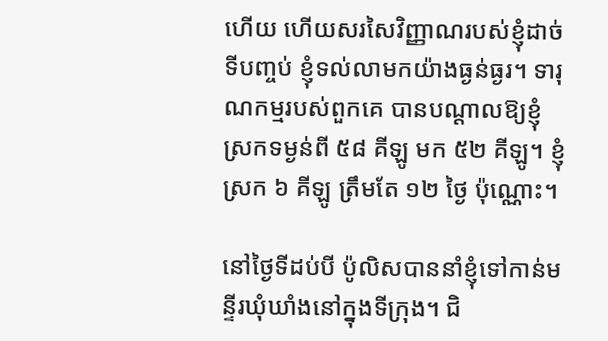ហើយ ហើយសរសៃវិញ្ញាណរបស់ខ្ញុំដាច់ ទីបញ្ចប់ ខ្ញុំទល់លាមកយ៉ាងធ្ងន់ធ្ងរ។ ទារុណកម្មរបស់ពួកគេ បានបណ្ដាលឱ្យខ្ញុំស្រកទម្ងន់ពី ៥៨ គីឡូ មក ៥២ គីឡូ។ ខ្ញុំស្រក ៦ គីឡូ ត្រឹមតែ ១២ ថ្ងៃ ប៉ុណ្ណោះ។

នៅថ្ងៃទីដប់បី ប៉ូលិសបាននាំខ្ញុំទៅកាន់មន្ទីរឃុំឃាំងនៅក្នុងទីក្រុង។ ជិ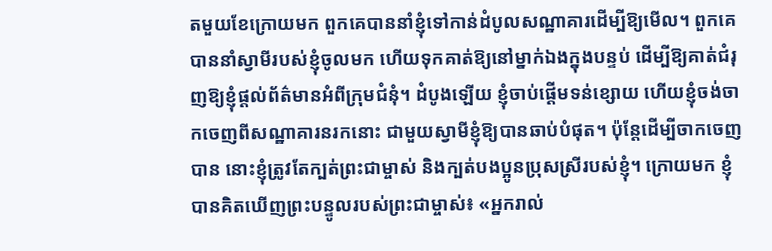តមួយខែក្រោយមក ពួកគេបាននាំខ្ញុំទៅកាន់ដំបូលសណ្ឋាគារដើម្បីឱ្យមើល។ ពួកគេបាននាំស្វាមីរបស់ខ្ញុំចូលមក ហើយទុកគាត់ឱ្យនៅម្នាក់ឯងក្នុងបន្ទប់ ដើម្បីឱ្យគាត់ជំរុញឱ្យខ្ញុំផ្ដល់ព័ត៌មានអំពីក្រុមជំនុំ។ ដំបូងឡើយ ខ្ញុំចាប់ផ្ដើមទន់ខ្សោយ ហើយខ្ញុំចង់ចាកចេញពីសណ្ឋាគារនរកនោះ ជាមួយស្វាមីខ្ញុំឱ្យបានឆាប់បំផុត។ ប៉ុន្តែដើម្បីចាកចេញបាន នោះខ្ញុំត្រូវតែក្បត់ព្រះជាម្ចាស់ និងក្បត់បងប្អូនប្រុសស្រីរបស់ខ្ញុំ។ ក្រោយមក ខ្ញុំបានគិតឃើញព្រះបន្ទូលរបស់ព្រះជាម្ចាស់៖ «អ្នករាល់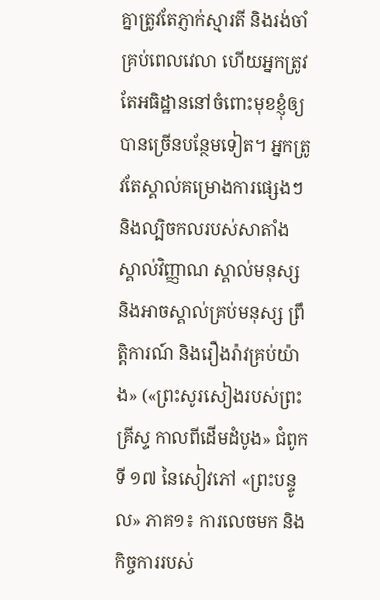គ្នាត្រូវតែភ្ញាក់ស្មារតី និងរង់ចាំគ្រប់ពេលវេលា ហើយអ្នកត្រូវតែអធិដ្ឋាននៅចំពោះមុខខ្ញុំឲ្យបានច្រើនបន្ថែមទៀត។ អ្នកត្រូវតែស្គាល់គម្រោងការផ្សេងៗ និងល្បិចកលរបស់សាតាំង ស្គាល់វិញ្ញាណ ស្គាល់មនុស្ស និងអាចស្គាល់គ្រប់មនុស្ស ព្រឹត្តិការណ៍ និងរឿងរ៉ាវគ្រប់យ៉ាង» («ព្រះសូរសៀងរបស់ព្រះគ្រីស្ទ កាលពីដើមដំបូង» ជំពូកទី ១៧ នៃសៀវភៅ «ព្រះបន្ទូល» ភាគ១៖ ការលេចមក និងកិច្ចការរបស់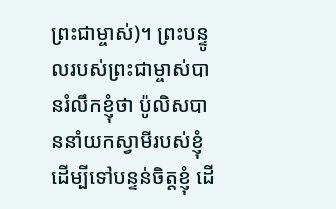ព្រះជាម្ចាស់)។ ព្រះបន្ទូលរបស់ព្រះជាម្ចាស់បានរំលឹកខ្ញុំថា ប៉ូលិសបាននាំយកស្វាមីរបស់ខ្ញុំដើម្បីទៅបន្ទន់ចិត្តខ្ញុំ ដើ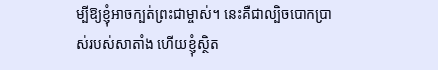ម្បីឱ្យខ្ញុំអាចក្បត់ព្រះជាម្ចាស់។ នេះគឺជាល្បិចបោកប្រាស់របស់សាតាំង ហើយខ្ញុំស្ថិត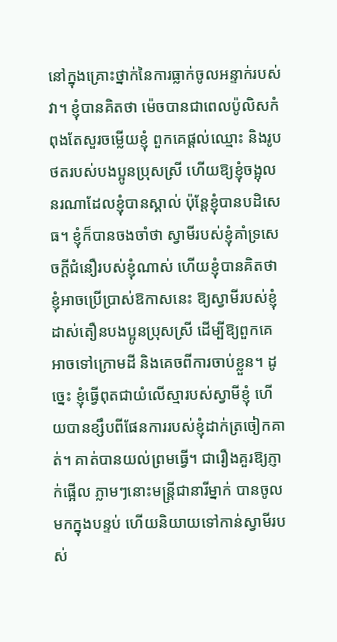នៅក្នុងគ្រោះថ្នាក់នៃការធ្លាក់ចូលអន្ទាក់របស់វា។ ខ្ញុំបានគិតថា ម៉េចបានជាពេលប៉ូលិសកំពុងតែសួរចម្លើយខ្ញុំ ពួកគេផ្ដល់ឈ្មោះ និងរូបថតរបស់បងប្អូនប្រុសស្រី ហើយឱ្យខ្ញុំចង្អុលនរណាដែលខ្ញុំបានស្គាល់ ប៉ុន្តែខ្ញុំបានបដិសេធ។ ខ្ញុំក៏បានចងចាំថា ស្វាមីរបស់ខ្ញុំគាំទ្រសេចក្ដីជំនឿរបស់ខ្ញុំណាស់ ហើយខ្ញុំបានគិតថា ខ្ញុំអាចប្រើប្រាស់ឱកាសនេះ ឱ្យស្វាមីរបស់ខ្ញុំដាស់តឿនបងប្អូនប្រុសស្រី ដើម្បីឱ្យពួកគេអាចទៅក្រោមដី និងគេចពីការចាប់ខ្លួន។ ដូច្នេះ ខ្ញុំធ្វើពុតជាយំលើស្មារបស់ស្វាមីខ្ញុំ ហើយបានខ្សឹបពីផែនការរបស់ខ្ញុំដាក់ត្រចៀកគាត់។ គាត់បានយល់ព្រមធ្វើ។ ជារឿងគួរឱ្យភ្ញាក់ផ្អើល ភ្លាមៗនោះមន្ត្រីជានារីម្នាក់ បានចូលមកក្នុងបន្ទប់ ហើយនិយាយទៅកាន់ស្វាមីរបស់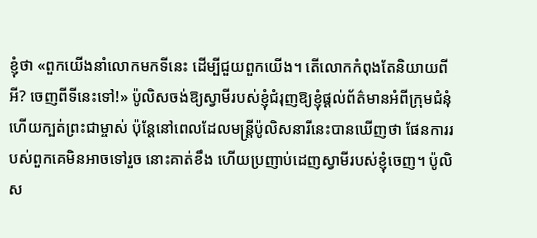ខ្ញុំថា «ពួកយើងនាំលោកមកទីនេះ ដើម្បីជួយពួកយើង។ តើលោកកំពុងតែនិយាយពីអី? ចេញពីទីនេះទៅ!» ប៉ូលិសចង់ឱ្យស្វាមីរបស់ខ្ញុំជំរុញឱ្យខ្ញុំផ្ដល់ព័ត៌មានអំពីក្រុមជំនុំ ហើយក្បត់ព្រះជាម្ចាស់ ប៉ុន្តែនៅពេលដែលមន្ត្រីប៉ូលិសនារីនេះបានឃើញថា ផែនការរបស់ពួកគេមិនអាចទៅរួច នោះគាត់ខឹង ហើយប្រញាប់ដេញស្វាមីរបស់ខ្ញុំចេញ។ ប៉ូលិស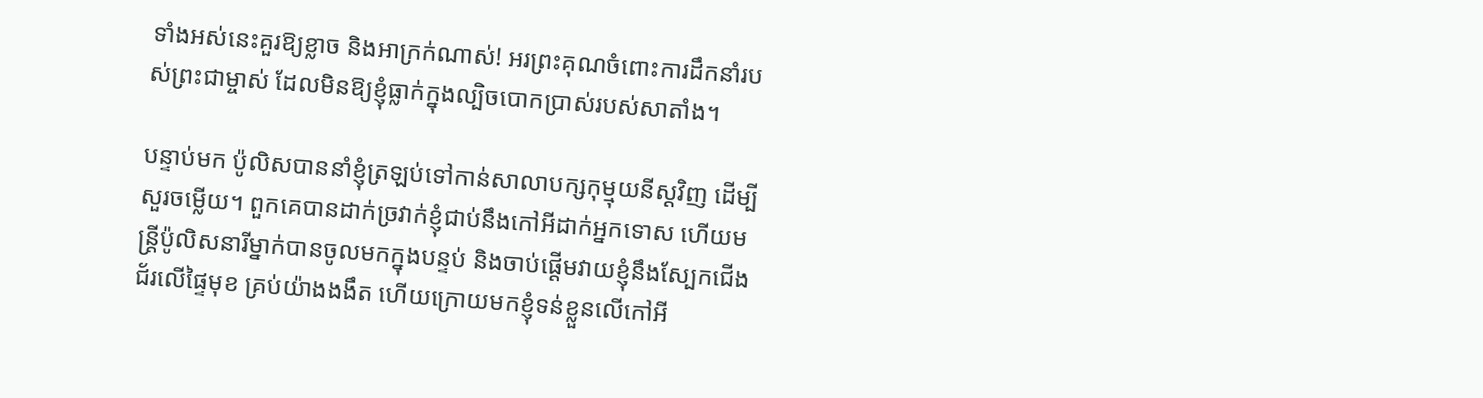ទាំងអស់នេះគួរឱ្យខ្លាច និងអាក្រក់ណាស់! អរព្រះគុណចំពោះការដឹកនាំរបស់ព្រះជាម្ចាស់ ដែលមិនឱ្យខ្ញុំធ្លាក់ក្នុងល្បិចបោកប្រាស់របស់សាតាំង។

បន្ទាប់មក ប៉ូលិសបាននាំខ្ញុំត្រឡប់ទៅកាន់សាលាបក្សកុម្មុយនីស្ដវិញ ដើម្បីសួរចម្លើយ។ ពួកគេបានដាក់ច្រវាក់ខ្ញុំជាប់នឹងកៅអីដាក់អ្នកទោស ហើយមន្ត្រីប៉ូលិសនារីម្នាក់បានចូលមកក្នុងបន្ទប់ និងចាប់ផ្ដើមវាយខ្ញុំនឹងស្បែកជើងជ័រលើផ្ទៃមុខ គ្រប់យ៉ាងងងឹត ហើយក្រោយមកខ្ញុំទន់ខ្លួនលើកៅអី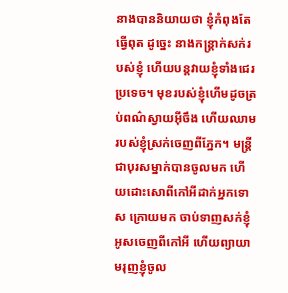នាងបាននិយាយថា ខ្ញុំកំពុងតែធ្វើពុត ដូច្នេះ នាងកន្ត្រាក់សក់របស់ខ្ញុំ ហើយបន្តវាយខ្ញុំទាំងជេរប្រទេច។ មុខរបស់ខ្ញុំហើមដូចត្រប់ពណ៌ស្វាយអ៊ីចឹង ហើយឈាមរបស់ខ្ញុំស្រក់ចេញពីភ្នែក។ មន្ត្រីជាបុរសម្នាក់បានចូលមក ហើយដោះសោពីកៅអីដាក់អ្នកទោស ក្រោយមក ចាប់ទាញសក់ខ្ញុំអូសចេញពីកៅអី ហើយព្យាយាមរុញខ្ញុំចូល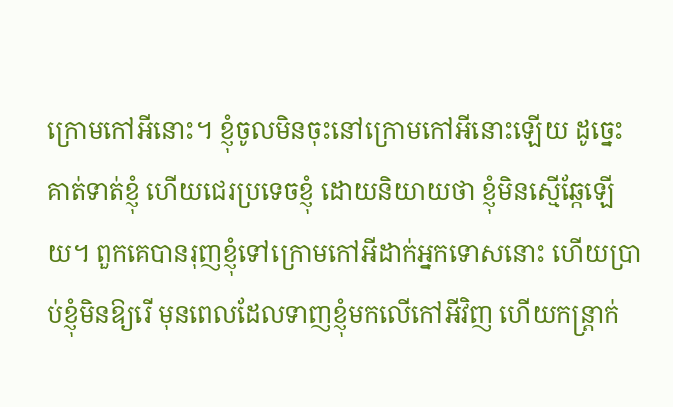ក្រោមកៅអីនោះ។ ខ្ញុំចូលមិនចុះនៅក្រោមកៅអីនោះឡើយ ដូច្នេះ គាត់ទាត់ខ្ញុំ ហើយជេរប្រទេចខ្ញុំ ដោយនិយាយថា ខ្ញុំមិនស្មើឆ្កែឡើយ។ ពួកគេបានរុញខ្ញុំទៅក្រោមកៅអីដាក់អ្នកទោសនោះ ហើយប្រាប់ខ្ញុំមិនឱ្យរើ មុនពេលដែលទាញខ្ញុំមកលើកៅអីវិញ ហើយកន្ត្រាក់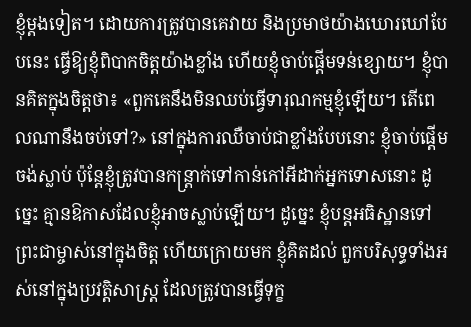ខ្ញុំម្ដងទៀត។ ដោយការត្រូវបានគេវាយ និងប្រមាថយ៉ាងឃោរឃៅបែបនេះ ធ្វើឱ្យខ្ញុំពិបាកចិត្តយ៉ាងខ្លាំង ហើយខ្ញុំចាប់ផ្ដើមទន់ខ្សោយ។ ខ្ញុំបានគិតក្នុងចិត្តថា៖ «ពួកគេនឹងមិនឈប់ធ្វើទារុណកម្មខ្ញុំឡើយ។ តើពេលណានឹងចប់ទៅ?» នៅក្នុងការឈឺចាប់ជាខ្លាំងបែបនោះ ខ្ញុំចាប់ផ្ដើមចង់ស្លាប់ ប៉ុន្តែខ្ញុំត្រូវបានកន្ត្រាក់ទៅកាន់កៅអីដាក់អ្នកទោសនោះ ដូច្នេះ គ្មានឱកាសដែលខ្ញុំអាចស្លាប់ឡើយ។ ដូច្នេះ ខ្ញុំបន្តអធិស្ឋានទៅព្រះជាម្ចាស់នៅក្នុងចិត្ត ហើយក្រោយមក ខ្ញុំគិតដល់ ពួកបរិសុទ្ធទាំងអស់នៅក្នុងប្រវត្តិសាស្ត្រ ដែលត្រូវបានធ្វើទុក្ខ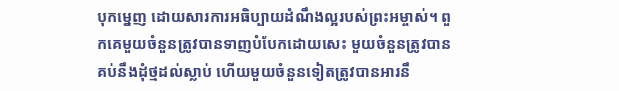បុកម្នេញ ដោយសារការអធិប្បាយដំណឹងល្អរបស់ព្រះអម្ចាស់។ ពួកគេមួយចំនួនត្រូវបានទាញបំបែកដោយសេះ មួយចំនួនត្រូវបានគប់នឹងដុំថ្មដល់ស្លាប់ ហើយមួយចំនួនទៀតត្រូវបានអារនឹ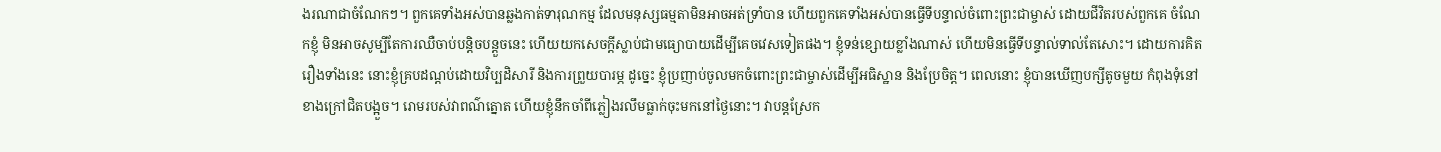ងរណាជាចំណែកៗ។ ពួកគេទាំងអស់បានឆ្លងកាត់ទារុណកម្ម ដែលមនុស្សធម្មតាមិនអាចអត់ទ្រាំបាន ហើយពួកគេទាំងអស់បានធ្វើទីបន្ទាល់ចំពោះព្រះជាម្ចាស់ ដោយជីវិតរបស់ពួកគេ ចំណែកខ្ញុំ មិនអាចសូម្បីតែការឈឺចាប់បន្តិចបន្តួចនេះ ហើយយកសេចក្ដីស្លាប់ជាមធ្យោបាយដើម្បីគេចវេសទៀតផង។ ខ្ញុំទន់ខ្សោយខ្លាំងណាស់ ហើយមិនធ្វើទីបន្ទាល់ទាល់តែសោះ។ ដោយការគិតរឿងទាំងនេះ នោះខ្ញុំគ្របដណ្ដប់ដោយវិប្បដិសារី និងការព្រួយបារម្ភ ដូច្នេះ ខ្ញុំប្រញាប់ចូលមកចំពោះព្រះជាម្ចាស់ដើម្បីអធិស្ឋាន និងប្រែចិត្ត។ ពេលនោះ ខ្ញុំបានឃើញបក្សីតូចមួយ កំពុងទុំនៅខាងក្រៅជិតបង្អួច។ រោមរបស់វាពណ៌ត្នោត ហើយខ្ញុំនឹកចាំពីភ្លៀងរលឹមធ្លាក់ចុះមកនៅថ្ងៃនោះ។ វាបន្តស្រែក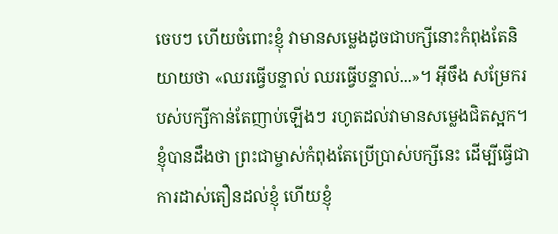ចេបៗ ហើយចំពោះខ្ញុំ វាមានសម្លេងដូចជាបក្សីនោះកំពុងតែនិយាយថា «ឈរធ្វើបន្ទាល់ ឈរធ្វើបន្ទាល់...»។ អ៊ីចឹង សម្រែករបស់បក្សីកាន់តែញាប់ឡើងៗ រហូតដល់វាមានសម្លេងជិតស្អក។ ខ្ញុំបានដឹងថា ព្រះជាម្ចាស់កំពុងតែប្រើប្រាស់បក្សីនេះ ដើម្បីធ្វើជាការដាស់តឿនដល់ខ្ញុំ ហើយខ្ញុំ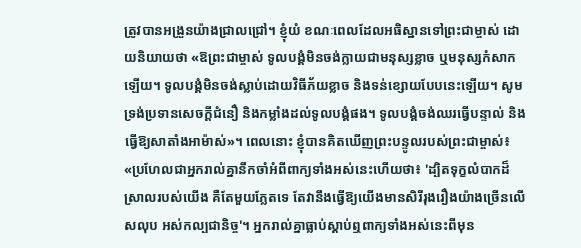ត្រូវបានអង្រួនយ៉ាងជ្រាលជ្រៅ។ ខ្ញុំយំ ខណៈពេលដែលអធិស្ឋានទៅព្រះជាម្ចាស់ ដោយនិយាយថា «ឱព្រះជាម្ចាស់ ទូលបង្គំមិនចង់ក្លាយជាមនុស្សខ្លាច ឬមនុស្សកំសាកឡើយ។ ទូលបង្គំមិនចង់ស្លាប់ដោយវិធីភ័យខ្លាច និងទន់ខ្សោយបែបនេះឡើយ។ សូមទ្រង់ប្រទានសេចក្ដីជំនឿ និងកម្លាំងដល់ទូលបង្គំផង។ ទូលបង្គំចង់ឈរធ្វើបន្ទាល់ និងធ្វើឱ្យសាតាំងអាម៉ាស់»។ ពេលនោះ ខ្ញុំបានគិតឃើញព្រះបន្ទូលរបស់ព្រះជាម្ចាស់៖ «ប្រហែលជាអ្នករាល់គ្នានឹកចាំអំពីពាក្យទាំងអស់នេះហើយថា៖ 'ដ្បិតទុក្ខលំបាកដ៏ស្រាលរបស់យើង គឺតែមួយភ្លែតទេ តែវានឹងធ្វើឱ្យយើងមានសិរីរុងរឿងយ៉ាងច្រើនលើសលុប អស់កល្បជានិច្ច'។ អ្នករាល់គ្នាធ្លាប់ស្ដាប់ឮពាក្យទាំងអស់នេះពីមុន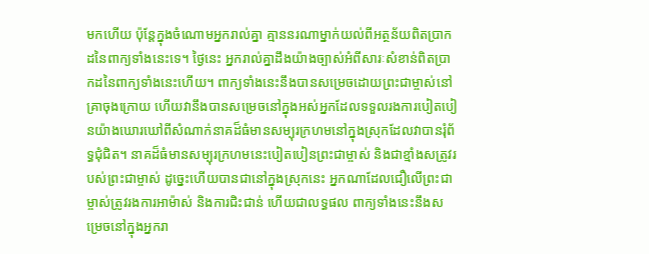មកហើយ ប៉ុន្ដែក្នុងចំណោមអ្នករាល់គ្នា គ្មាននរណាម្នាក់យល់ពីអត្ថន័យពិតប្រាកដនៃពាក្យទាំងនេះទេ។ ថ្ងៃនេះ អ្នករាល់គ្នាដឹងយ៉ាងច្បាស់អំពីសារៈសំខាន់ពិតប្រាកដនៃពាក្យទាំងនេះហើយ។ ពាក្យទាំងនេះនឹងបានសម្រេចដោយព្រះជាម្ចាស់នៅគ្រាចុងក្រោយ ហើយវានឹងបានសម្រេចនៅក្នុងអស់អ្នកដែលទទួលរងការបៀតបៀនយ៉ាងឃោរឃៅពីសំណាក់នាគដ៏ធំមានសម្បុរក្រហមនៅក្នុងស្រុកដែលវាបានរុំព័ទ្ធជុំជិត។ នាគដ៏ធំមានសម្បុរក្រហមនេះបៀតបៀនព្រះជាម្ចាស់ និងជាខ្មាំងសត្រូវរបស់ព្រះជាម្ចាស់ ដូច្នេះហើយបានជានៅក្នុងស្រុកនេះ អ្នកណាដែលជឿលើព្រះជាម្ចាស់ត្រូវរងការអាម៉ាស់ និងការជិះជាន់ ហើយជាលទ្ធផល ពាក្យទាំងនេះនឹងសម្រេចនៅក្នុងអ្នករា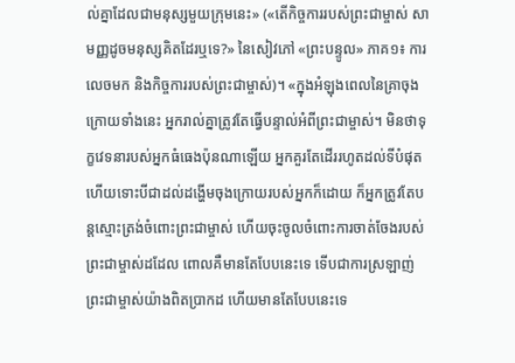ល់គ្នាដែលជាមនុស្សមួយក្រុមនេះ» («តើកិច្ចការរបស់ព្រះជាម្ចាស់ សាមញ្ញដូចមនុស្សគិតដែរឬទេ?» នៃសៀវភៅ «ព្រះបន្ទូល» ភាគ១៖ ការលេចមក និងកិច្ចការរបស់ព្រះជាម្ចាស់)។ «ក្នុងអំឡុងពេលនៃគ្រាចុងក្រោយទាំងនេះ អ្នករាល់គ្នាត្រូវតែធ្វើបន្ទាល់អំពីព្រះជាម្ចាស់។ មិនថាទុក្ខវេទនារបស់អ្នកធំធេងប៉ុនណាឡើយ អ្នកគួរតែដើររហូតដល់ទីបំផុត ហើយទោះបីជាដល់ដង្ហើមចុងក្រោយរបស់អ្នកក៏ដោយ ក៏អ្នកត្រូវតែបន្តស្មោះត្រង់ចំពោះព្រះជាម្ចាស់ ហើយចុះចូលចំពោះការចាត់ចែងរបស់ព្រះជាម្ចាស់ដដែល ពោលគឺមានតែបែបនេះទេ ទើបជាការស្រឡាញ់ព្រះជាម្ចាស់យ៉ាងពិតប្រាកដ ហើយមានតែបែបនេះទេ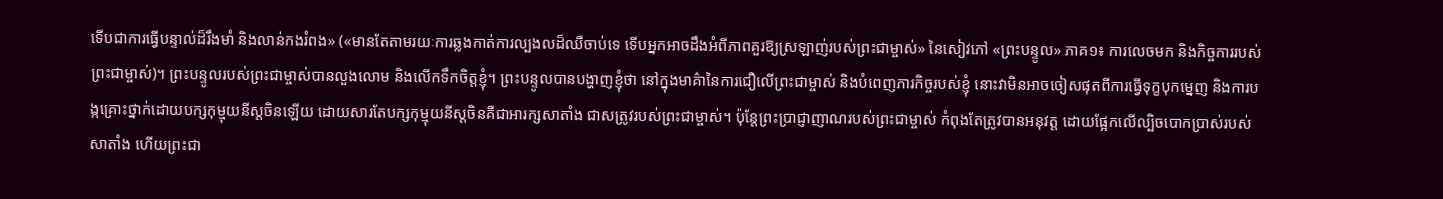ទើបជាការធ្វើបន្ទាល់ដ៏រឹងមាំ និងលាន់កងរំពង» («មានតែតាមរយៈការឆ្លងកាត់ការល្បងលដ៏ឈឺចាប់ទេ ទើបអ្នកអាចដឹងអំពីភាពគួរឱ្យស្រឡាញ់របស់ព្រះជាម្ចាស់» នៃសៀវភៅ «ព្រះបន្ទូល» ភាគ១៖ ការលេចមក និងកិច្ចការរបស់ព្រះជាម្ចាស់)។ ព្រះបន្ទូលរបស់ព្រះជាម្ចាស់បានលួងលោម និងលើកទឹកចិត្តខ្ញុំ។ ព្រះបន្ទូលបានបង្ហាញខ្ញុំថា នៅក្នុងមាគ៌ានៃការជឿលើព្រះជាម្ចាស់ និងបំពេញភារកិច្ចរបស់ខ្ញុំ នោះវាមិនអាចចៀសផុតពីការធ្វើទុក្ខបុកម្នេញ និងការបង្កគ្រោះថ្នាក់ដោយបក្សកុម្មុយនីស្ដចិនឡើយ ដោយសារតែបក្សកុម្មុយនីស្ដចិនគឺជាអារក្សសាតាំង ជាសត្រូវរបស់ព្រះជាម្ចាស់។ ប៉ុន្តែព្រះប្រាជ្ញាញាណរបស់ព្រះជាម្ចាស់ កំពុងតែត្រូវបានអនុវត្ត ដោយផ្អែកលើល្បិចបោកប្រាស់របស់សាតាំង ហើយព្រះជា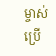ម្ចាស់ប្រើ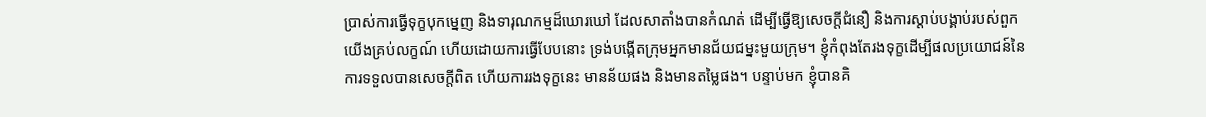ប្រាស់ការធ្វើទុក្ខបុកម្នេញ និងទារុណកម្មដ៏ឃោរឃៅ ដែលសាតាំងបានកំណត់ ដើម្បីធ្វើឱ្យសេចក្ដីជំនឿ និងការស្ដាប់បង្គាប់របស់ពួកយើងគ្រប់លក្ខណ៍ ហើយដោយការធ្វើបែបនោះ ទ្រង់បង្កើតក្រុមអ្នកមានជ័យជម្នះមួយក្រុម។ ខ្ញុំកំពុងតែរងទុក្ខដើម្បីផលប្រយោជន៍នៃការទទួលបានសេចក្ដីពិត ហើយការរងទុក្ខនេះ មានន័យផង និងមានតម្លៃផង។ បន្ទាប់មក ខ្ញុំបានគិ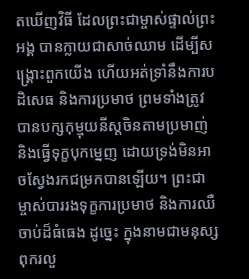តឃើញវិធី ដែលព្រះជាម្ចាស់ផ្ទាល់ព្រះអង្គ បានក្លាយជាសាច់ឈាម ដើម្បីសង្គ្រោះពួកយើង ហើយអត់ទ្រាំនឹងការបដិសេធ និងការប្រមាថ ព្រមទាំងត្រូវបានបក្សកុម្មុយនីស្ដចិនតាមប្រមាញ់ និងធ្វើទុក្ខបុកម្នេញ ដោយទ្រង់មិនអាចស្វែងរកជម្រកបានឡើយ។ ព្រះជាម្ចាស់បាររងទុក្ខការប្រមាថ និងការឈឺចាប់ដ៏ធំធេង ដូច្នេះ ក្នុងនាមជាមនុស្សពុករលួ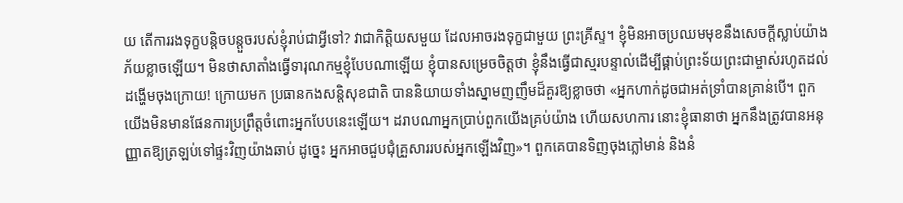យ តើការរងទុក្ខបន្តិចបន្តួចរបស់ខ្ញុំរាប់ជាអ្វីទៅ? វាជាកិត្តិយសមួយ ដែលអាចរងទុក្ខជាមួយ ព្រះគ្រីស្ទ។ ខ្ញុំមិនអាចប្រឈមមុខនឹងសេចក្ដីស្លាប់យ៉ាងភ័យខ្លាចឡើយ។ មិនថាសាតាំងធ្វើទារុណកម្មខ្ញុំបែបណាឡើយ ខ្ញុំបានសម្រេចចិត្តថា ខ្ញុំនឹងធ្វើជាស្មរបន្ទាល់ដើម្បីផ្គាប់ព្រះទ័យព្រះជាម្ចាស់រហូតដល់ដង្ហើមចុងក្រោយ! ក្រោយមក ប្រធានកងសន្តិសុខជាតិ បាននិយាយទាំងស្នាមញញឹមដ៏គួរឱ្យខ្លាចថា «អ្នកហាក់ដូចជាអត់ទ្រាំបានគ្រាន់បើ។ ពួកយើងមិនមានផែនការប្រព្រឹត្តចំពោះអ្នកបែបនេះឡើយ។ ដរាបណាអ្នកប្រាប់ពួកយើងគ្រប់យ៉ាង ហើយសហការ នោះខ្ញុំធានាថា អ្នកនឹងត្រូវបានអនុញ្ញាតឱ្យត្រឡប់ទៅផ្ទះវិញយ៉ាងឆាប់ ដូច្នេះ អ្នកអាចជួបជុំគ្រួសាររបស់អ្នកឡើងវិញ»។ ពួកគេបានទិញចុងភ្លៅមាន់ និងនំ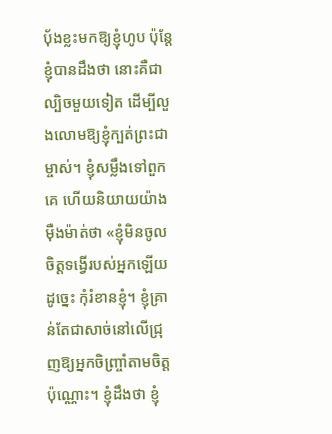ប៉័ងខ្លះមកឱ្យខ្ញុំហូប ប៉ុន្តែខ្ញុំបានដឹងថា នោះគឺជាល្បិចមួយទៀត ដើម្បីលួងលោមឱ្យខ្ញុំក្បត់ព្រះជាម្ចាស់។ ខ្ញុំសម្លឹងទៅពួកគេ ហើយនិយាយយ៉ាងម៉ឺងម៉ាត់ថា «ខ្ញុំមិនចូលចិត្តទង្វើរបស់អ្នកឡើយ ដូច្នេះ កុំរំខានខ្ញុំ។ ខ្ញុំគ្រាន់តែជាសាច់នៅលើជ្រុញឱ្យអ្នកចិញ្ច្រាំតាមចិត្តប៉ុណ្ណោះ។ ខ្ញុំដឹងថា ខ្ញុំ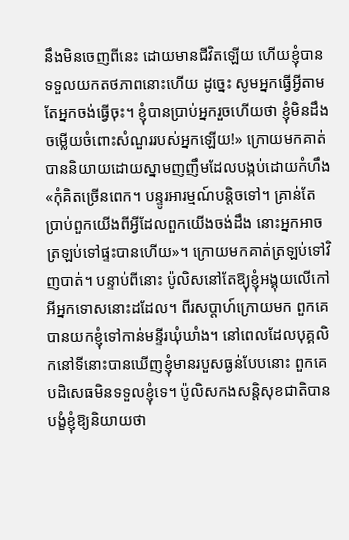នឹងមិនចេញពីនេះ ដោយមានជីវិតឡើយ ហើយខ្ញុំបានទទួលយកតថភាពនោះហើយ ដូច្នេះ សូមអ្នកធ្វើអ្វីតាមតែអ្នកចង់ធ្វើចុះ។ ខ្ញុំបានប្រាប់អ្នករួចហើយថា ខ្ញុំមិនដឹងចម្លើយចំពោះសំណួររបស់អ្នកឡើយ!» ក្រោយមកគាត់បាននិយាយដោយស្នាមញញឹមដែលបង្កប់ដោយកំហឹង «កុំគិតច្រើនពេក។ បន្ទូរអារម្មណ៍បន្តិចទៅ។ គ្រាន់តែប្រាប់ពួកយើងពីអ្វីដែលពួកយើងចង់ដឹង នោះអ្នកអាចត្រឡប់ទៅផ្ទះបានហើយ»។ ក្រោយមកគាត់ត្រឡប់ទៅវិញបាត់។ បន្ទាប់ពីនោះ ប៉ូលិសនៅតែឱ្យុខ្ញុំអង្គុយលើកៅអីអ្នកទោសនោះដដែល។ ពីរសប្ដាហ៍ក្រោយមក ពួកគេបានយកខ្ញុំទៅកាន់មន្ទីរឃុំឃាំង។ នៅពេលដែលបុគ្គលិកនៅទីនោះបានឃើញខ្ញុំមានរបួសធ្ងន់បែបនោះ ពួកគេបដិសេធមិនទទួលខ្ញុំទេ។ ប៉ូលិសកងសន្តិសុខជាតិបានបង្ខំខ្ញុំឱ្យនិយាយថា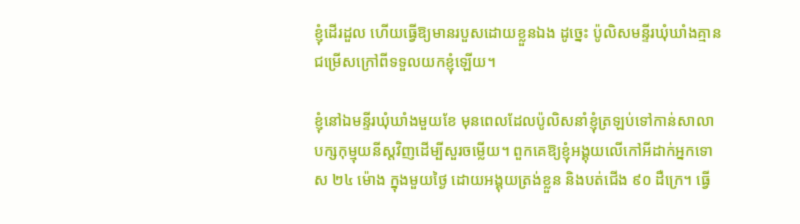ខ្ញុំដើរដួល ហើយធ្វើឱ្យមានរបួសដោយខ្លួនឯង ដូច្នេះ ប៉ូលិសមន្ទីរឃុំឃាំងគ្មានជម្រើសក្រៅពីទទួលយកខ្ញុំឡើយ។

ខ្ញុំនៅឯមន្ទីរឃុំឃាំងមួយខែ មុនពេលដែលប៉ូលិសនាំខ្ញុំត្រឡប់ទៅកាន់សាលាបក្សកុម្មុយនីស្ដវិញដើម្បីសួរចម្លើយ។ ពួកគេឱ្យខ្ញុំអង្គុយលើកៅអីដាក់អ្នកទោស ២៤ ម៉ោង ក្នុងមួយថ្ងៃ ដោយអង្គុយត្រង់ខ្លួន និងបត់ជើង ៩០ ដឺក្រេ។ ធ្វើ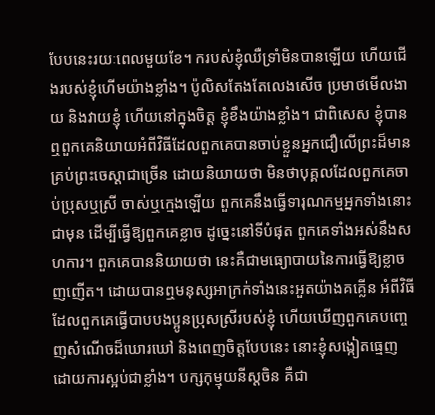បែបនេះរយៈពេលមួយខែ។ ករបស់ខ្ញុំឈឺទ្រាំមិនបានឡើយ ហើយជើងរបស់ខ្ញុំហើមយ៉ាងខ្លាំង។ ប៉ូលិសតែងតែលេងសើច ប្រមាថមើលងាយ និងវាយខ្ញុំ ហើយនៅក្នុងចិត្ត ខ្ញុំខឹងយ៉ាងខ្លាំង។ ជាពិសេស ខ្ញុំបានឮពួកគេនិយាយអំពីវិធីដែលពួកគេបានចាប់ខ្លួនអ្នកជឿលើព្រះដ៏មានគ្រប់ព្រះចេស្ដាជាច្រើន ដោយនិយាយថា មិនថាបុគ្គលដែលពួកគេចាប់ប្រុសឬស្រី ចាស់ឬក្មេងឡើយ ពួកគេនឹងធ្វើទារុណកម្មអ្នកទាំងនោះជាមុន ដើម្បីធ្វើឱ្យពួកគេខ្លាច ដូច្នេះនៅទីបំផុត ពួកគេទាំងអស់នឹងសហការ។ ពួកគេបាននិយាយថា នេះគឺជាមធ្យោបាយនៃការធ្វើឱ្យខ្លាចញញើត។ ដោយបានឮមនុស្សអាក្រក់ទាំងនេះអួតយ៉ាងគគ្លើន អំពីវិធីដែលពួកគេធ្វើបាបបងប្អូនប្រុសស្រីរបស់ខ្ញុំ ហើយឃើញពួកគេបញ្ចេញសំណើចដ៏ឃោរឃៅ និងពេញចិត្តបែបនេះ នោះខ្ញុំសង្កៀតធ្មេញដោយការស្អប់ជាខ្លាំង។ បក្សកុម្មុយនីស្ដចិន គឺជា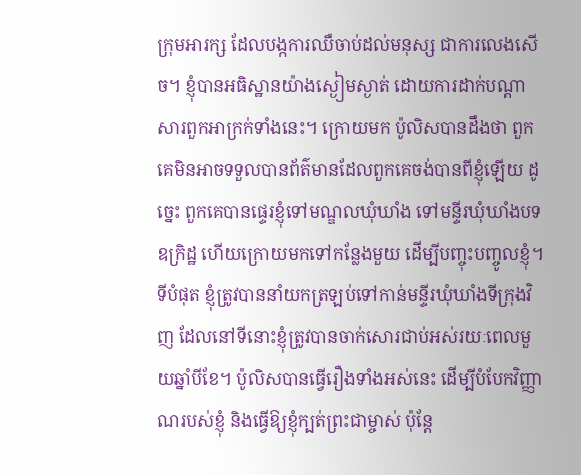ក្រុមអារក្ស ដែលបង្កការឈឺចាប់ដល់មនុស្ស ជាការលេងសើច។ ខ្ញុំបានអធិស្ឋានយ៉ាងស្ងៀមស្ងាត់ ដោយការដាក់បណ្ដាសារពួកអាក្រក់ទាំងនេះ។ ក្រោយមក ប៉ូលិសបានដឹងថា ពួកគេមិនអាចទទួលបានព័ត៌មានដែលពួកគេចង់បានពីខ្ញុំឡើយ ដូច្នេះ ពួកគេបានផ្ទេរខ្ញុំទៅមណ្ឌលឃុំឃាំង ទៅមន្ទីរឃុំឃាំងបទឧក្រិដ្ឋ ហើយក្រោយមកទៅកន្លែងមួយ ដើម្បីបញ្ចុះបញ្ចូលខ្ញុំ។ ទីបំផុត ខ្ញុំត្រូវបាននាំយកត្រឡប់ទៅកាន់មន្ទីរឃុំឃាំងទីក្រុងវិញ ដែលនៅទីនោះខ្ញុំត្រូវបានចាក់សោរជាប់អស់រយៈពេលមួយឆ្នាំបីខែ។ ប៉ូលិសបានធ្វើរឿងទាំងអស់នេះ ដើម្បីបំបែកវិញ្ញាណរបស់ខ្ញុំ និងធ្វើឱ្យខ្ញុំក្បត់ព្រះជាម្ចាស់ ប៉ុន្តែ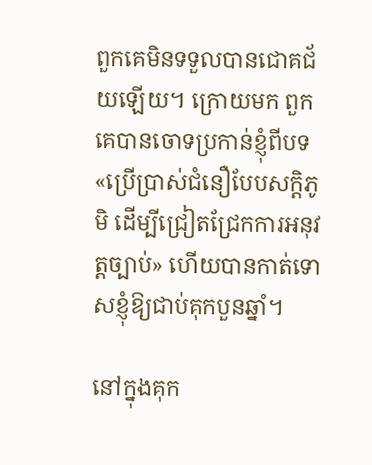ពួកគេមិនទទួលបានជោគជ័យឡើយ។ ក្រោយមក ពួកគេបានចោទប្រកាន់ខ្ញុំពីបទ «ប្រើប្រាស់ជំនឿបែបសក្ដិភូមិ ដើម្បីជ្រៀតជ្រែកការអនុវត្តច្បាប់» ហើយបានកាត់ទោសខ្ញុំឱ្យជាប់គុកបួនឆ្នាំ។

នៅក្នុងគុក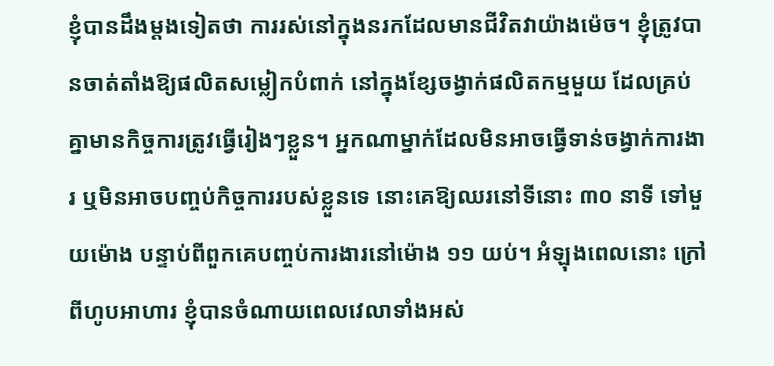ខ្ញុំបានដឹងម្ដងទៀតថា ការរស់នៅក្នុងនរកដែលមានជីវិតវាយ៉ាងម៉េច។ ខ្ញុំត្រូវបានចាត់តាំងឱ្យផលិតសម្លៀកបំពាក់ នៅក្នុងខ្សែចង្វាក់ផលិតកម្មមួយ ដែលគ្រប់គ្នាមានកិច្ចការត្រូវធ្វើរៀងៗខ្លួន។ អ្នកណាម្នាក់ដែលមិនអាចធ្វើទាន់ចង្វាក់ការងារ ឬមិនអាចបញ្ចប់កិច្ចការរបស់ខ្លួនទេ នោះគេឱ្យឈរនៅទីនោះ ៣០ នាទី ទៅមួយម៉ោង បន្ទាប់ពីពួកគេបញ្ចប់ការងារនៅម៉ោង ១១ យប់។ អំឡុងពេលនោះ ក្រៅពីហូបអាហារ ខ្ញុំបានចំណាយពេលវេលាទាំងអស់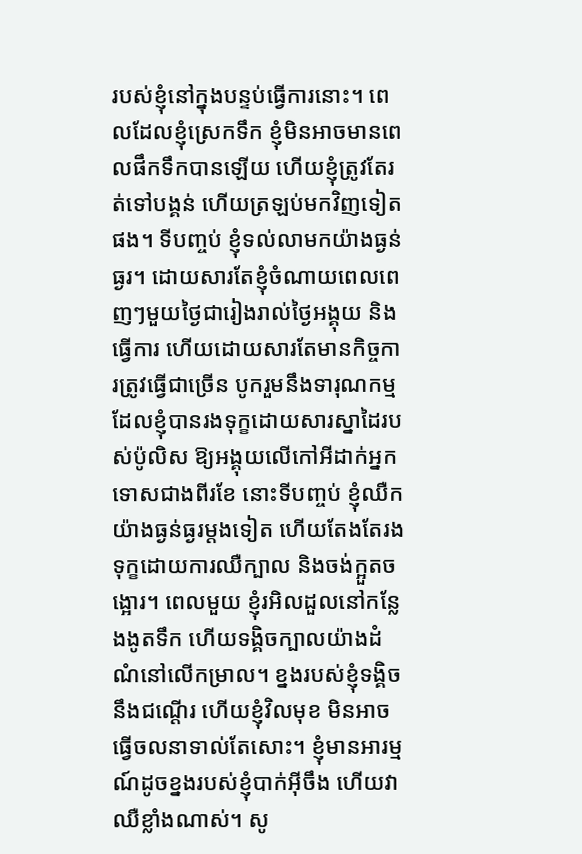របស់ខ្ញុំនៅក្នុងបន្ទប់ធ្វើការនោះ។ ពេលដែលខ្ញុំស្រេកទឹក ខ្ញុំមិនអាចមានពេលផឹកទឹកបានឡើយ ហើយខ្ញុំត្រូវតែរត់ទៅបង្គន់ ហើយត្រឡប់មកវិញទៀតផង។ ទីបញ្ចប់ ខ្ញុំទល់លាមកយ៉ាងធ្ងន់ធ្ងរ។ ដោយសារតែខ្ញុំចំណាយពេលពេញៗមួយថ្ងៃជារៀងរាល់ថ្ងៃអង្គុយ និងធ្វើការ ហើយដោយសារតែមានកិច្ចការត្រូវធ្វើជាច្រើន បូករួមនឹងទារុណកម្មដែលខ្ញុំបានរងទុក្ខដោយសារស្នាដៃរបស់ប៉ូលិស ឱ្យអង្គុយលើកៅអីដាក់អ្នកទោសជាងពីរខែ នោះទីបញ្ចប់ ខ្ញុំឈឺកយ៉ាងធ្ងន់ធ្ងរម្ដងទៀត ហើយតែងតែរងទុក្ខដោយការឈឺក្បាល និងចង់ក្អួតចង្អោរ។ ពេលមួយ ខ្ញុំរអិលដួលនៅកន្លែងងូតទឹក ហើយទង្គិចក្បាលយ៉ាងដំណំនៅលើកម្រាល។ ខ្នងរបស់ខ្ញុំទង្គិចនឹងជណ្ដើរ ហើយខ្ញុំវិលមុខ មិនអាចធ្វើចលនាទាល់តែសោះ។ ខ្ញុំមានអារម្មណ៍ដូចខ្នងរបស់ខ្ញុំបាក់អ៊ីចឹង ហើយវាឈឺខ្លាំងណាស់។ សូ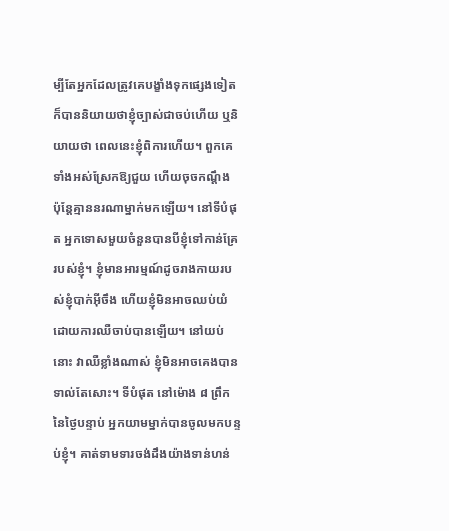ម្បីតែអ្នកដែលត្រូវគេបង្ខាំងទុកផ្សេងទៀត ក៏បាននិយាយថាខ្ញុំច្បាស់ជាចប់ហើយ ឬនិយាយថា ពេលនេះខ្ញុំពិការហើយ។ ពួកគេទាំងអស់ស្រែកឱ្យជួយ ហើយចុចកណ្ដឹង ប៉ុន្តែគ្មាននរណាម្នាក់មកឡើយ។ នៅទីបំផុត អ្នកទោសមួយចំនួនបានបីខ្ញុំទៅកាន់គ្រែរបស់ខ្ញុំ។ ខ្ញុំមានអារម្មណ៍ដូចរាងកាយរបស់ខ្ញុំបាក់អ៊ីចឹង ហើយខ្ញុំមិនអាចឈប់យំដោយការឈឺចាប់បានឡើយ។ នៅយប់នោះ វាឈឺខ្លាំងណាស់ ខ្ញុំមិនអាចគេងបានទាល់តែសោះ។ ទីបំផុត នៅម៉ោង ៨ ព្រឹក នៃថ្ងៃបន្ទាប់ អ្នកយាមម្នាក់បានចូលមកបន្ទប់ខ្ញុំ។ គាត់ទាមទារចង់ដឹងយ៉ាងទាន់ហន់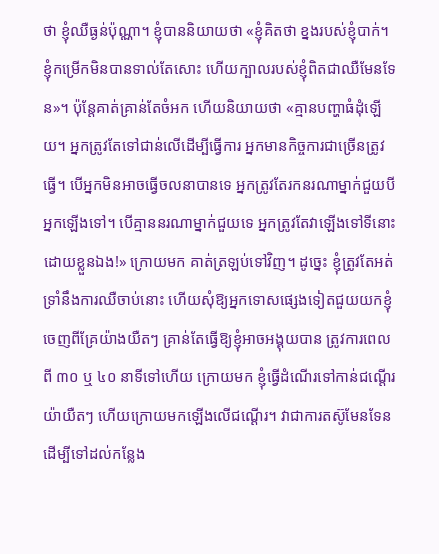ថា ខ្ញុំឈឺធ្ងន់ប៉ុណ្ណា។ ខ្ញុំបាននិយាយថា «ខ្ញុំគិតថា ខ្នងរបស់ខ្ញុំបាក់។ ខ្ញុំកម្រើកមិនបានទាល់តែសោះ ហើយក្បាលរបស់ខ្ញុំពិតជាឈឺមែនទែន»។ ប៉ុន្តែគាត់គ្រាន់តែចំអក ហើយនិយាយថា «គ្មានបញ្ហាធំដុំឡើយ។ អ្នកត្រូវតែទៅជាន់លើដើម្បីធ្វើការ អ្នកមានកិច្ចការជាច្រើនត្រូវធ្វើ។ បើអ្នកមិនអាចធ្វើចលនាបានទេ អ្នកត្រូវតែរកនរណាម្នាក់ជួយបីអ្នកឡើងទៅ។ បើគ្មាននរណាម្នាក់ជួយទេ អ្នកត្រូវតែវាឡើងទៅទីនោះដោយខ្លួនឯង!» ក្រោយមក គាត់ត្រឡប់ទៅវិញ។ ដូច្នេះ ខ្ញុំត្រូវតែអត់ទ្រាំនឹងការឈឺចាប់នោះ ហើយសុំឱ្យអ្នកទោសផ្សេងទៀតជួយយកខ្ញុំចេញពីគ្រែយ៉ាងយឺតៗ គ្រាន់តែធ្វើឱ្យខ្ញុំអាចអង្គុយបាន ត្រូវការពេលពី ៣០ ឬ ៤០ នាទីទៅហើយ ក្រោយមក ខ្ញុំធ្វើដំណើរទៅកាន់ជណ្ដើរយ៉ាយឺតៗ ហើយក្រោយមកឡើងលើជណ្ដើរ។ វាជាការតស៊ូមែនទែន ដើម្បីទៅដល់កន្លែង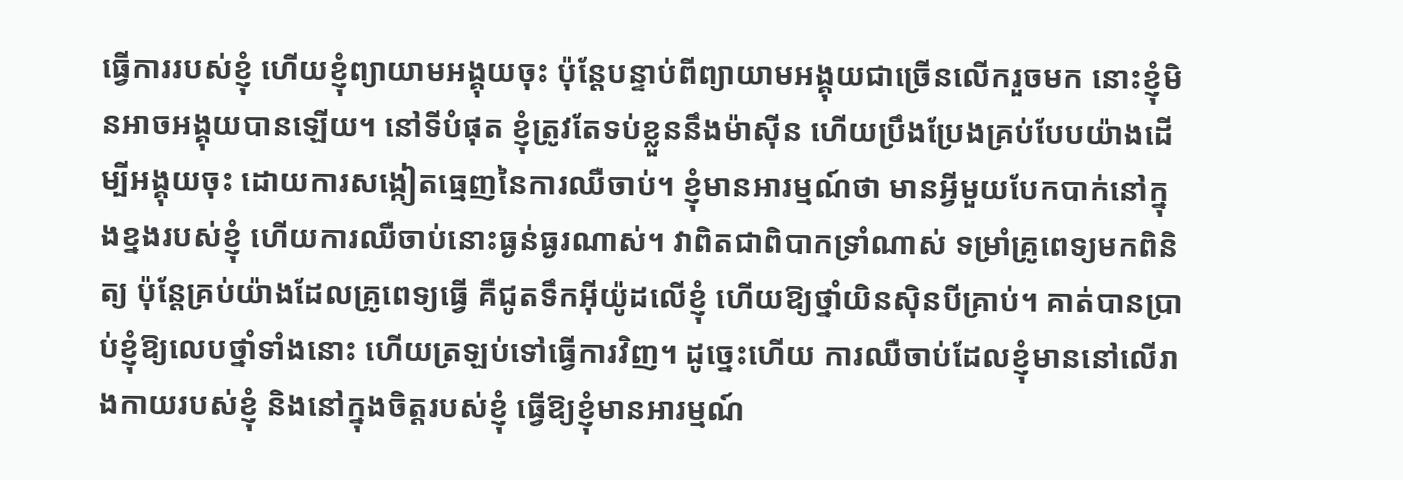ធ្វើការរបស់ខ្ញុំ ហើយខ្ញុំព្យាយាមអង្គុយចុះ ប៉ុន្តែបន្ទាប់ពីព្យាយាមអង្គុយជាច្រើនលើករួចមក នោះខ្ញុំមិនអាចអង្គុយបានឡើយ។ នៅទីបំផុត ខ្ញុំត្រូវតែទប់ខ្លួននឹងម៉ាស៊ីន ហើយប្រឹងប្រែងគ្រប់បែបយ៉ាងដើម្បីអង្គុយចុះ ដោយការសង្កៀតធ្មេញនៃការឈឺចាប់។ ខ្ញុំមានអារម្មណ៍ថា មានអ្វីមួយបែកបាក់នៅក្នុងខ្នងរបស់ខ្ញុំ ហើយការឈឺចាប់នោះធ្ងន់ធ្ងរណាស់។ វាពិតជាពិបាកទ្រាំណាស់ ទម្រាំគ្រូពេទ្យមកពិនិត្យ ប៉ុន្តែគ្រប់យ៉ាងដែលគ្រូពេទ្យធ្វើ គឺជូតទឹកអ៊ីយ៉ូដលើខ្ញុំ ហើយឱ្យថ្នាំយិនស៊ិនបីគ្រាប់។ គាត់បានប្រាប់ខ្ញុំឱ្យលេបថ្នាំទាំងនោះ ហើយត្រឡប់ទៅធ្វើការវិញ។ ដូច្នេះហើយ ការឈឺចាប់ដែលខ្ញុំមាននៅលើរាងកាយរបស់ខ្ញុំ និងនៅក្នុងចិត្តរបស់ខ្ញុំ ធ្វើឱ្យខ្ញុំមានអារម្មណ៍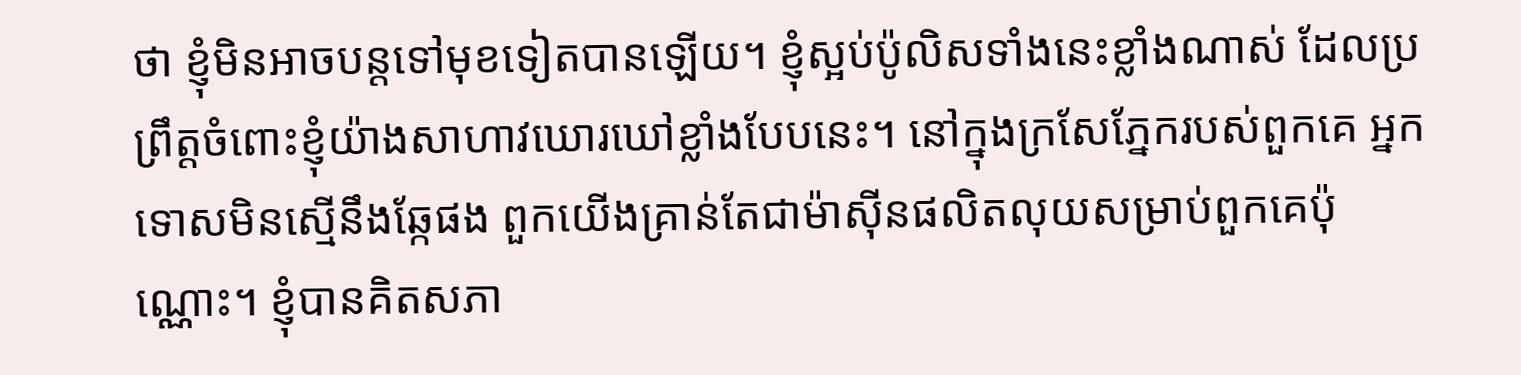ថា ខ្ញុំមិនអាចបន្តទៅមុខទៀតបានឡើយ។ ខ្ញុំស្អប់ប៉ូលិសទាំងនេះខ្លាំងណាស់ ដែលប្រព្រឹត្តចំពោះខ្ញុំយ៉ាងសាហាវឃោរឃៅខ្លាំងបែបនេះ។ នៅក្នុងក្រសែភ្នែករបស់ពួកគេ អ្នកទោសមិនស្មើនឹងឆ្កែផង ពួកយើងគ្រាន់តែជាម៉ាស៊ីនផលិតលុយសម្រាប់ពួកគេប៉ុណ្ណោះ។ ខ្ញុំបានគិតសភា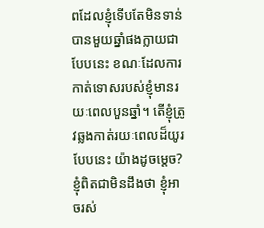ពដែលខ្ញុំទើបតែមិនទាន់បានមួយឆ្នាំផងក្លាយជាបែបនេះ ខណៈដែលការកាត់ទោសរបស់ខ្ញុំមានរយៈពេលបួនឆ្នាំ។ តើខ្ញុំត្រូវឆ្លងកាត់រយៈពេលដ៏យូរបែបនេះ យ៉ាងដូចម្ដេច? ខ្ញុំពិតជាមិនដឹងថា ខ្ញុំអាចរស់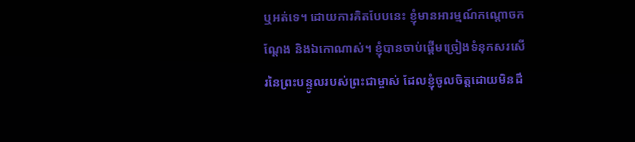ឬអត់ទេ។ ដោយការគិតបែបនេះ ខ្ញុំមានអារម្មណ៍កណ្ដោចកណ្ដែង និងឯកោណាស់។ ខ្ញុំបានចាប់ផ្ដើមច្រៀងទំនុកសរសើរនៃព្រះបន្ទូលរបស់ព្រះជាម្ចាស់ ដែលខ្ញុំចូលចិត្តដោយមិនដឹ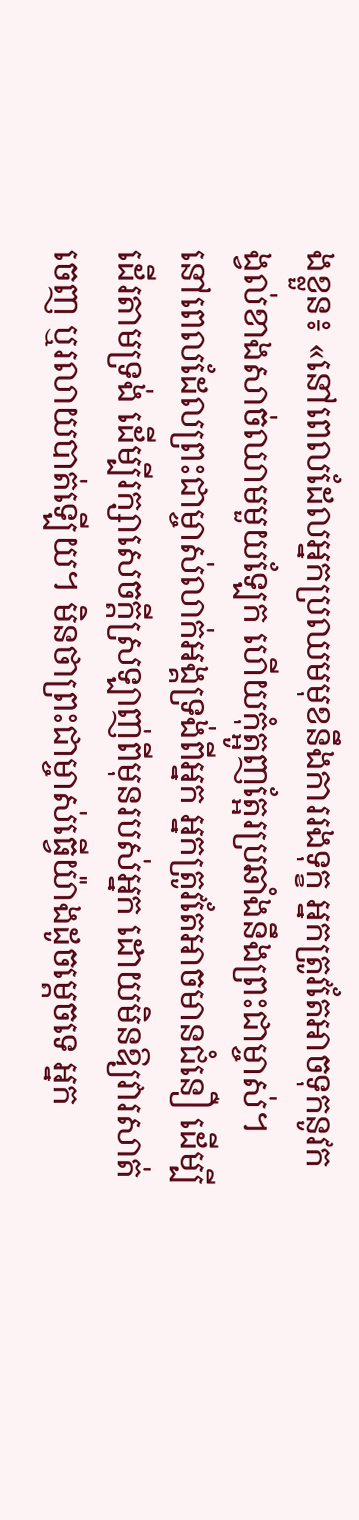ងខ្លួន៖ «នៅពេលដែលអ្នកប្រឈមមុខនឹងការរងទុក្ខ អ្នកត្រូវតែអាចទុកនូវកង្វល់ខាងសាច់ឈាមមួយឡែក ហើយកុំត្អូញត្អែរប្រឆាំងនឹងព្រះជាម្ចាស់។ នៅពេលដែលព្រះជាម្ចាស់លាក់អង្គទ្រង់ពីអ្នក អ្នកត្រូវតែអាចមានជំនឿ ដើម្បីដើរតាមទ្រង់ ដើម្បីរក្សាសេចក្តីស្រឡាញ់ពីមុនរបស់អ្នក ដោយមិនឱ្យវារសាត់ចេញ ឬរលាយបាត់ឡើយ។ មិនថាព្រះជាម្ចាស់ធ្វើយ៉ាងដូចម្ដេចទេ អ្នក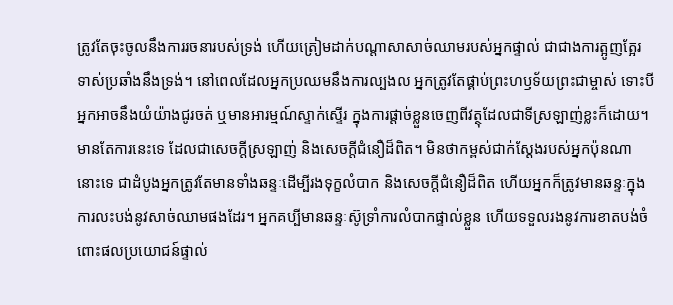ត្រូវតែចុះចូលនឹងការរចនារបស់ទ្រង់ ហើយត្រៀមដាក់បណ្តាសាសាច់ឈាមរបស់អ្នកផ្ទាល់ ជាជាងការត្អូញត្អែរទាស់ប្រឆាំងនឹងទ្រង់។ នៅពេលដែលអ្នកប្រឈមនឹងការល្បងល អ្នកត្រូវតែផ្គាប់ព្រះហឫទ័យព្រះជាម្ចាស់ ទោះបីអ្នកអាចនឹងយំយ៉ាងជូរចត់ ឬមានអារម្មណ៍ស្ទាក់ស្ទើរ ក្នុងការផ្ដាច់ខ្លួនចេញពីវត្ថុដែលជាទីស្រឡាញ់ខ្លះក៏ដោយ។ មានតែការនេះទេ ដែលជាសេចក្តីស្រឡាញ់ និងសេចក្ដីជំនឿដ៏ពិត។ មិនថាកម្ពស់ជាក់ស្ដែងរបស់អ្នកប៉ុនណានោះទេ ជាដំបូងអ្នកត្រូវតែមានទាំងឆន្ទៈដើម្បីរងទុក្ខលំបាក និងសេចក្ដីជំនឿដ៏ពិត ហើយអ្នកក៏ត្រូវមានឆន្ទៈក្នុងការលះបង់នូវសាច់ឈាមផងដែរ។ អ្នកគប្បីមានឆន្ទៈស៊ូទ្រាំការលំបាកផ្ទាល់ខ្លួន ហើយទទួលរងនូវការខាតបង់ចំពោះផលប្រយោជន៍ផ្ទាល់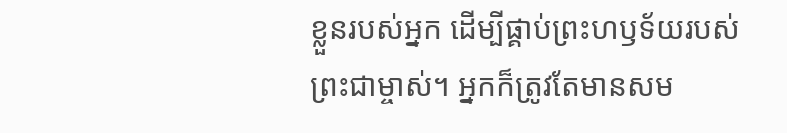ខ្លួនរបស់អ្នក ដើម្បីផ្គាប់ព្រះហឫទ័យរបស់ព្រះជាម្ចាស់។ អ្នកក៏ត្រូវតែមានសម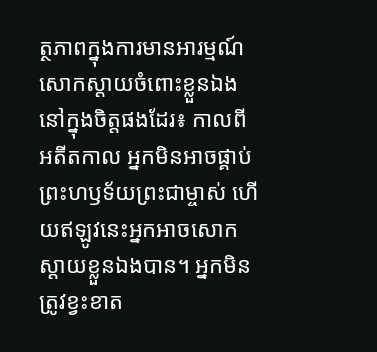ត្ថភាពក្នុងការមានអារម្មណ៍សោកស្តាយចំពោះខ្លួនឯងនៅក្នុងចិត្តផងដែរ៖ កាលពីអតីតកាល អ្នកមិនអាចផ្គាប់ព្រះហឫទ័យព្រះជាម្ចាស់ ហើយឥឡូវនេះអ្នកអាចសោកស្តាយខ្លួនឯងបាន។ អ្នកមិនត្រូវខ្វះខាត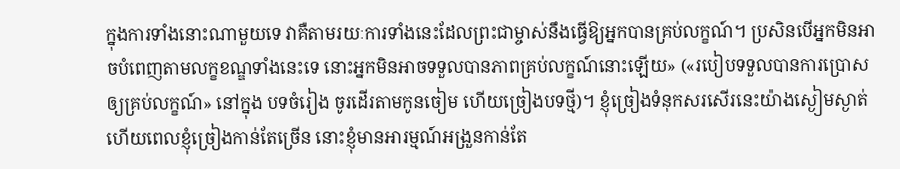ក្នុងការទាំងនោះណាមួយទេ វាគឺតាមរយៈការទាំងនេះដែលព្រះជាម្ចាស់នឹងធ្វើឱ្យអ្នកបានគ្រប់លក្ខណ៍។ ប្រសិនបើអ្នកមិនអាចបំពេញតាមលក្ខខណ្ឌទាំងនេះទេ នោះអ្នកមិនអាចទទួលបានភាពគ្រប់លក្ខណ៍នោះឡើយ» («របៀបទទួលបានការប្រោសឲ្យគ្រប់លក្ខណ៍» នៅក្នុង បទចំរៀង ចូរដើរតាមកូនចៀម ហើយច្រៀងបទថ្មី)។ ខ្ញុំច្រៀងទំនុកសរសើរនេះយ៉ាងស្ងៀមស្ងាត់ ហើយពេលខ្ញុំច្រៀងកាន់តែច្រើន នោះខ្ញុំមានអារម្មណ៍អង្រួនកាន់តែ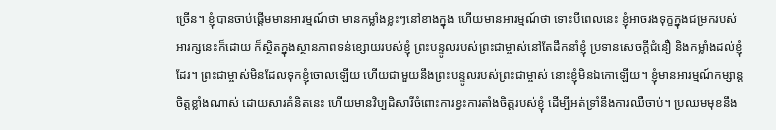ច្រើន។ ខ្ញុំបានចាប់ផ្ដើមមានអារម្មណ៍ថា មានកម្លាំងខ្លះៗនៅខាងក្នុង ហើយមានអារម្មណ៍ថា ទោះបីពេលនេះ ខ្ញុំអាចរងទុក្ខក្នុងជម្រករបស់អារក្សនេះក៏ដោយ ក៏ស្ថិតក្នុងស្ថានភាពទន់ខ្សោយរបស់ខ្ញុំ ព្រះបន្ទូលរបស់ព្រះជាម្ចាស់នៅតែដឹកនាំខ្ញុំ ប្រទានសេចក្ដីជំនឿ និងកម្លាំងដល់ខ្ញុំដែរ។ ព្រះជាម្ចាស់មិនដែលទុកខ្ញុំចោលឡើយ ហើយជាមួយនឹងព្រះបន្ទូលរបស់ព្រះជាម្ចាស់ នោះខ្ញុំមិនឯកោឡើយ។ ខ្ញុំមានអារម្មណ៍កម្សាន្តចិត្តខ្លាំងណាស់ ដោយសារគំនិតនេះ ហើយមានវិប្បដិសារីចំពោះការខ្វះការតាំងចិត្តរបស់ខ្ញុំ ដើម្បីអត់ទ្រាំនឹងការឈឺចាប់។ ប្រឈមមុខនឹង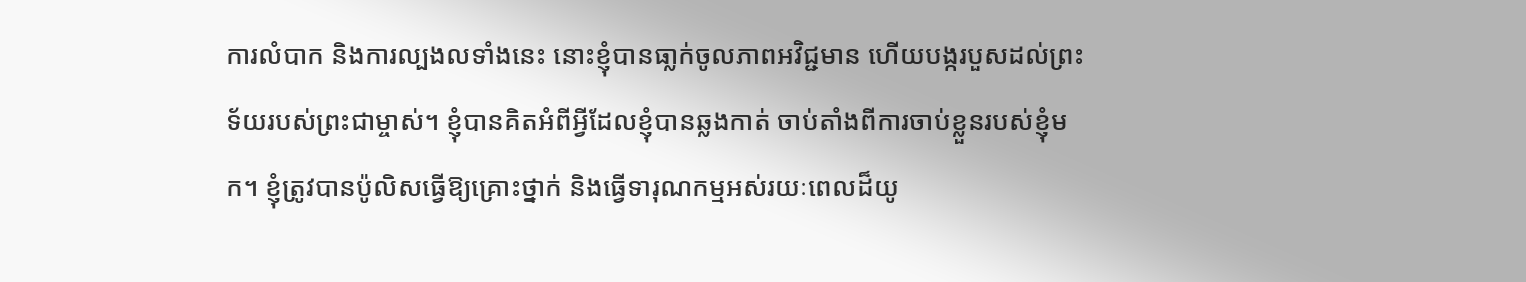ការលំបាក និងការល្បងលទាំងនេះ នោះខ្ញុំបានធា្លក់ចូលភាពអវិជ្ជមាន ហើយបង្ករបួសដល់ព្រះទ័យរបស់ព្រះជាម្ចាស់។ ខ្ញុំបានគិតអំពីអ្វីដែលខ្ញុំបានឆ្លងកាត់ ចាប់តាំងពីការចាប់ខ្លួនរបស់ខ្ញុំមក។ ខ្ញុំត្រូវបានប៉ូលិសធ្វើឱ្យគ្រោះថ្នាក់ និងធ្វើទារុណកម្មអស់រយៈពេលដ៏យូ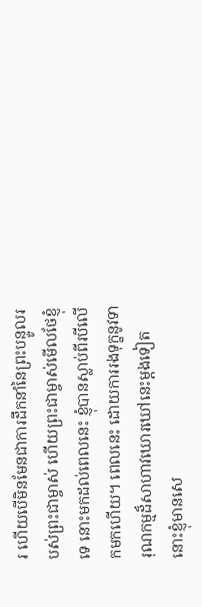រ ហើយបើមិនមែនជាការដឹកនាំនៃព្រះបន្ទូលរបស់ព្រះជាម្ចាស់ ហើយព្រះជាម្ចាស់មើលថែខ្ញុំទេ នោះមកដល់ពេលនេះ ខ្ញុំបានស្លាប់ពីរបីលើកមកហើយ។ ពេលនេះ ដោយការរងទុក្ខនូវទារុណកម្មដ៏សាហាវឃោរឃៅនេះម្ដងទៀត នោះខ្ញុំមានសេ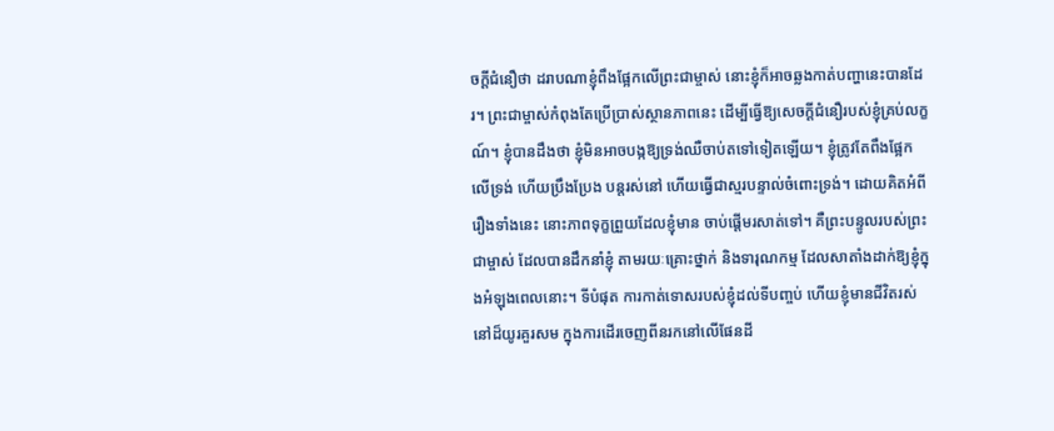ចក្ដីជំនឿថា ដរាបណាខ្ញុំពឹងផ្អែកលើព្រះជាម្ចាស់ នោះខ្ញុំក៏អាចឆ្លងកាត់បញ្ហានេះបានដែរ។ ព្រះជាម្ចាស់កំពុងតែប្រើប្រាស់ស្ថានភាពនេះ ដើម្បីធ្វើឱ្យសេចក្ដីជំនឿរបស់ខ្ញុំគ្រប់លក្ខណ៍។ ខ្ញុំបានដឹងថា ខ្ញុំមិនអាចបង្កឱ្យទ្រង់ឈឺចាប់តទៅទៀតឡើយ។ ខ្ញុំត្រូវតែពឹងផ្អែកលើទ្រង់ ហើយប្រឹងប្រែង បន្តរស់នៅ ហើយធ្វើជាស្មរបន្ទាល់ចំពោះទ្រង់។ ដោយគិតអំពីរឿងទាំងនេះ នោះភាពទុក្ខព្រួយដែលខ្ញុំមាន ចាប់ផ្ដើមរសាត់ទៅ។ គឺព្រះបន្ទូលរបស់ព្រះជាម្ចាស់ ដែលបានដឹកនាំខ្ញុំ តាមរយៈគ្រោះថ្នាក់ និងទារុណកម្ម ដែលសាតាំងដាក់ឱ្យខ្ញុំក្នុងអំឡុងពេលនោះ។ ទីបំផុត ការកាត់ទោសរបស់ខ្ញុំដល់ទីបញ្ចប់ ហើយខ្ញុំមានជីវិតរស់នៅដ៏យូរគួរសម ក្នុងការដើរចេញពីនរកនៅលើផែនដី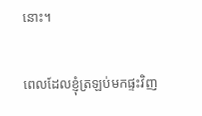នោះ។

ពេលដែលខ្ញុំត្រឡប់មកផ្ទះវិញ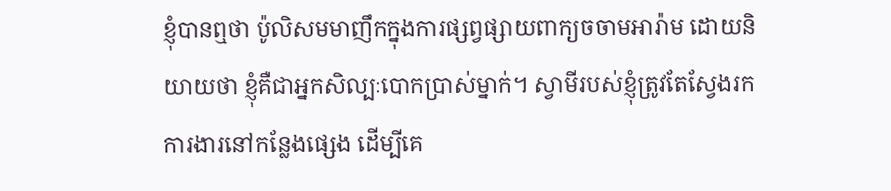ខ្ញុំបានឮថា ប៉ូលិសមមាញឹកក្នុងការផ្សព្វផ្សាយពាក្យចចាមអារ៉ាម ដោយនិយាយថា ខ្ញុំគឺជាអ្នកសិល្បៈបោកប្រាស់ម្នាក់។ ស្វាមីរបស់ខ្ញុំត្រូវតែស្វែងរកការងារនៅកន្លែងផ្សេង ដើម្បីគេ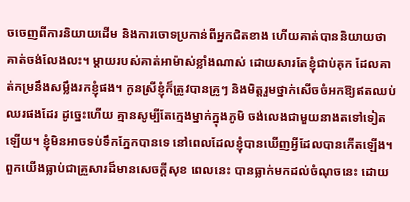ចចេញពីការនិយាយដើម និងការចោទប្រកាន់ពីអ្នកជិតខាង ហើយគាត់បាននិយាយថា គាត់ចង់លែងលះ។ ម្ដាយរបស់គាត់អាម៉ាស់ខ្លាំងណាស់ ដោយសារតែខ្ញុំជាប់គុក ដែលគាត់កម្រនឹងសម្លឹងរកខ្ញុំផង។ កូនស្រីខ្ញុំក៏ត្រូវបានគ្រូៗ និងមិត្តរួមថ្នាក់សើចចំអកឱ្យឥតឈប់ឈរផងដែរ ដូច្នេះហើយ គ្មានសូម្បីតែក្មេងម្នាក់ក្នុងភូមិ ចង់លេងជាមួយនាងតទៅទៀតឡើយ។ ខ្ញុំមិនអាចទប់ទឹកភ្នែកបានទេ នៅពេលដែលខ្ញុំបានឃើញអ្វីដែលបានកើតឡើង។ ពួកយើងធ្លាប់ជាគ្រួសារដ៏មានសេចក្ដីសុខ ពេលនេះ បានធ្លាក់មកដល់ចំណុចនេះ ដោយ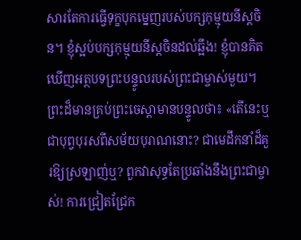សារតែការធ្វើទុក្ខបុកម្នេញរបស់បក្សកុម្មុយនីស្ដចិន។ ខ្ញុំស្អប់បក្សកុម្មុយនីស្ដចិនដល់ឆ្អឹង! ខ្ញុំបានគិតឃើញអត្ថបទព្រះបន្ទូលរបស់ព្រះជាម្ចាស់មួយ។ ព្រះដ៏មានគ្រប់ព្រះចេស្ដាមានបន្ទូលថា៖ «តើនេះឬជាបុព្វបុរសពីសម័យបុរាណនោះ? ជាមេដឹកនាំដ៏គួរឱ្យស្រឡាញ់ឬ? ពួកវាសុទ្ធតែប្រឆាំងនឹងព្រះជាម្ចាស់! ការជ្រៀតជ្រែក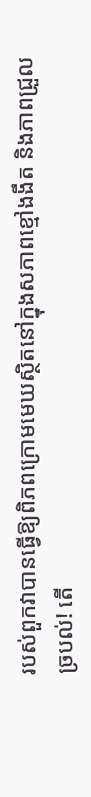របស់ពួកវាបានធ្វើឱ្យពិភពក្រោមមេឃស្ថិតនៅក្នុងសភាពខ្មៅងងឹត និងភាពជ្រួលច្របល់! តើ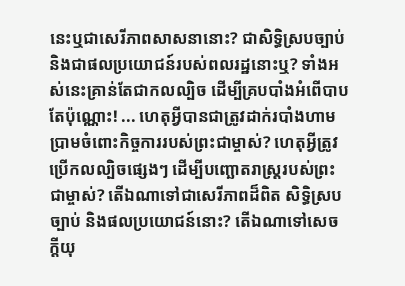នេះឬជាសេរីភាពសាសនានោះ? ជាសិទ្ធិស្របច្បាប់ និងជាផលប្រយោជន៍របស់ពលរដ្ឋនោះឬ? ទាំងអស់នេះគ្រាន់តែជាកលល្បិច ដើម្បីគ្របបាំងអំពើបាបតែប៉ុណ្ណោះ! ... ហេតុអ្វីបានជាត្រូវដាក់របាំងហាមប្រាមចំពោះកិច្ចការរបស់ព្រះជាម្ចាស់? ហេតុអ្វីត្រូវប្រើកលល្បិចផ្សេងៗ ដើម្បីបញ្ឆោតរាស្ត្ររបស់ព្រះជាម្ចាស់? តើឯណាទៅជាសេរីភាពដ៏ពិត សិទ្ធិស្របច្បាប់ និងផលប្រយោជន៍នោះ? តើឯណាទៅសេចក្តីយុ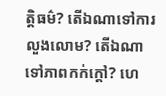ត្តិធម៌? តើឯណាទៅការលួងលោម? តើឯណាទៅភាពកក់ក្ដៅ? ហេ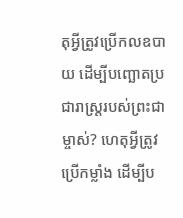តុអ្វីត្រូវប្រើកលឧបាយ ដើម្បីបញ្ឆោតប្រជារាស្ត្ររបស់ព្រះជាម្ចាស់? ហេតុអ្វីត្រូវប្រើកម្លាំង ដើម្បីប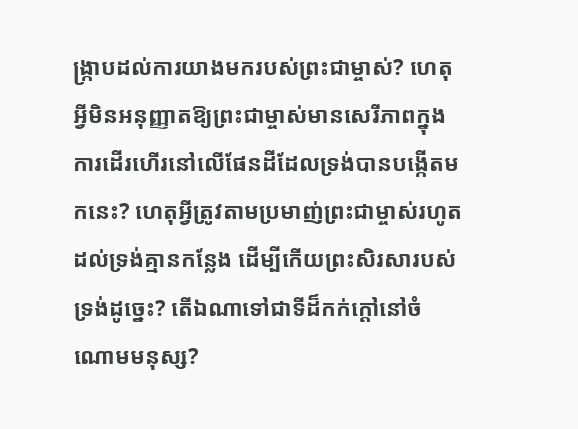ង្រ្កាបដល់ការយាងមករបស់ព្រះជាម្ចាស់? ហេតុអ្វីមិនអនុញ្ញាតឱ្យព្រះជាម្ចាស់មានសេរីភាពក្នុងការដើរហើរនៅលើផែនដីដែលទ្រង់បានបង្កើតមកនេះ? ហេតុអ្វីត្រូវតាមប្រមាញ់ព្រះជាម្ចាស់រហូតដល់ទ្រង់គ្មានកន្លែង ដើម្បីកើយព្រះសិរសារបស់ទ្រង់ដូច្នេះ? តើឯណាទៅជាទីដ៏កក់ក្ដៅនៅចំណោមមនុស្ស?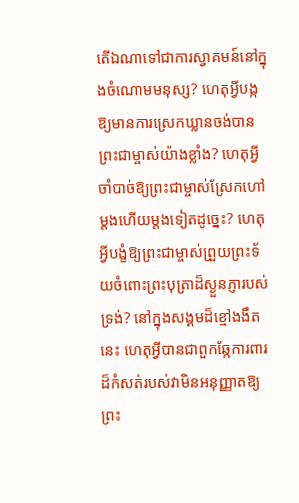តើឯណាទៅជាការស្វាគមន៍នៅក្នុងចំណោមមនុស្ស? ហេតុអ្វីបង្កឱ្យមានការស្រេកឃ្លានចង់បានព្រះជាម្ចាស់យ៉ាងខ្លាំង? ហេតុអ្វីចាំបាច់ឱ្យព្រះជាម្ចាស់ស្រែកហៅម្ដងហើយម្ដងទៀតដូច្នេះ? ហេតុអ្វីបង្ខំឱ្យព្រះជាម្ចាស់ព្រួយព្រះទ័យចំពោះព្រះបុត្រាដ៏ស្ងួនភ្ញារបស់ទ្រង់? នៅក្នុងសង្គមដ៏ខ្មៅងងឹតនេះ ហេតុអ្វីបានជាពួកឆ្កែការពារដ៏កំសត់របស់វាមិនអនុញ្ញាតឱ្យព្រះ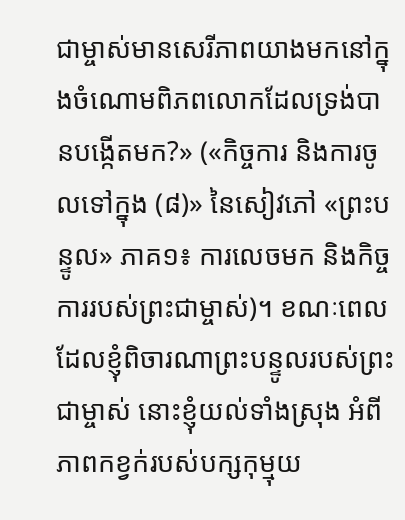ជាម្ចាស់មានសេរីភាពយាងមកនៅក្នុងចំណោមពិភពលោកដែលទ្រង់បានបង្កើតមក?» («កិច្ចការ និងការចូលទៅក្នុង (៨)» នៃសៀវភៅ «ព្រះបន្ទូល» ភាគ១៖ ការលេចមក និងកិច្ចការរបស់ព្រះជាម្ចាស់)។ ខណៈពេលដែលខ្ញុំពិចារណាព្រះបន្ទូលរបស់ព្រះជាម្ចាស់ នោះខ្ញុំយល់ទាំងស្រុង អំពីភាពកខ្វក់របស់បក្សកុម្មុយ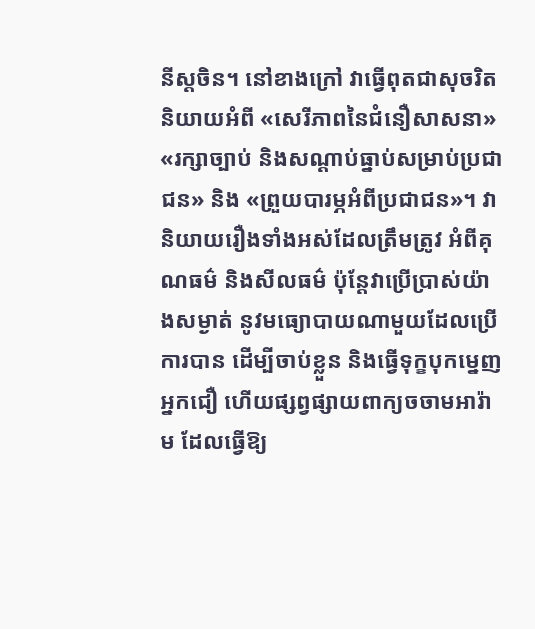នីស្ដចិន។ នៅខាងក្រៅ វាធ្វើពុតជាសុចរិត និយាយអំពី «សេរីភាពនៃជំនឿសាសនា» «រក្សាច្បាប់ និងសណ្ដាប់ធ្នាប់សម្រាប់ប្រជាជន» និង «ព្រួយបារម្ភអំពីប្រជាជន»។ វានិយាយរឿងទាំងអស់ដែលត្រឹមត្រូវ អំពីគុណធម៌ និងសីលធម៌ ប៉ុន្តែវាប្រើប្រាស់យ៉ាងសម្ងាត់ នូវមធ្យោបាយណាមួយដែលប្រើការបាន ដើម្បីចាប់ខ្លួន និងធ្វើទុក្ខបុកម្នេញអ្នកជឿ ហើយផ្សព្វផ្សាយពាក្យចចាមអារ៉ាម ដែលធ្វើឱ្យ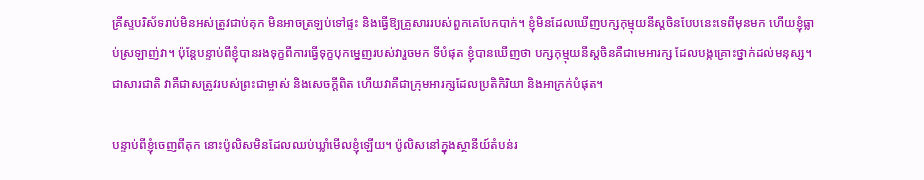គ្រីស្ទបរិស័ទរាប់មិនអស់ត្រូវជាប់គុក មិនអាចត្រឡប់ទៅផ្ទះ និងធ្វើឱ្យគ្រួសាររបស់ពួកគេបែកបាក់។ ខ្ញុំមិនដែលឃើញបក្សកុម្មុយនីស្ដចិនបែបនេះទេពីមុនមក ហើយខ្ញុំធ្លាប់ស្រឡាញ់វា។ ប៉ុន្តែបន្ទាប់ពីខ្ញុំបានរងទុក្ខពីការធ្វើទុក្ខបុកម្នេញរបស់វារួចមក ទីបំផុត ខ្ញុំបានឃើញថា បក្សកុម្មុយនីស្ដចិនគឺជាមេអារក្ស ដែលបង្កគ្រោះថ្នាក់ដល់មនុស្ស។ ជាសារជាតិ វាគឺជាសត្រូវរបស់ព្រះជាម្ចាស់ និងសេចក្ដីពិត ហើយវាគឺជាក្រុមអារក្សដែលប្រតិកិរិយា និងអាក្រក់បំផុត។

បន្ទាប់ពីខ្ញុំចេញពីគុក នោះប៉ូលិសមិនដែលឈប់ឃ្លាំមើលខ្ញុំឡើយ។ ប៉ូលិសនៅក្នុងស្ថានីយ៍តំបន់រ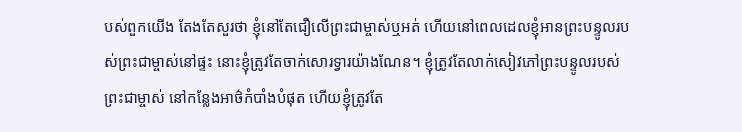បស់ពួកយើង តែងតែសួរថា ខ្ញុំនៅតែជឿលើព្រះជាម្ចាស់ឬអត់ ហើយនៅពេលដេលខ្ញុំអានព្រះបន្ទូលរបស់ព្រះជាម្ចាស់នៅផ្ទះ នោះខ្ញុំត្រូវតែចាក់សោរទ្វារយ៉ាងណែន។ ខ្ញុំត្រូវតែលាក់សៀវភៅព្រះបន្ទូលរបស់ព្រះជាម្ចាស់ នៅកន្លែងអាថ៌កំបាំងបំផុត ហើយខ្ញុំត្រូវតែ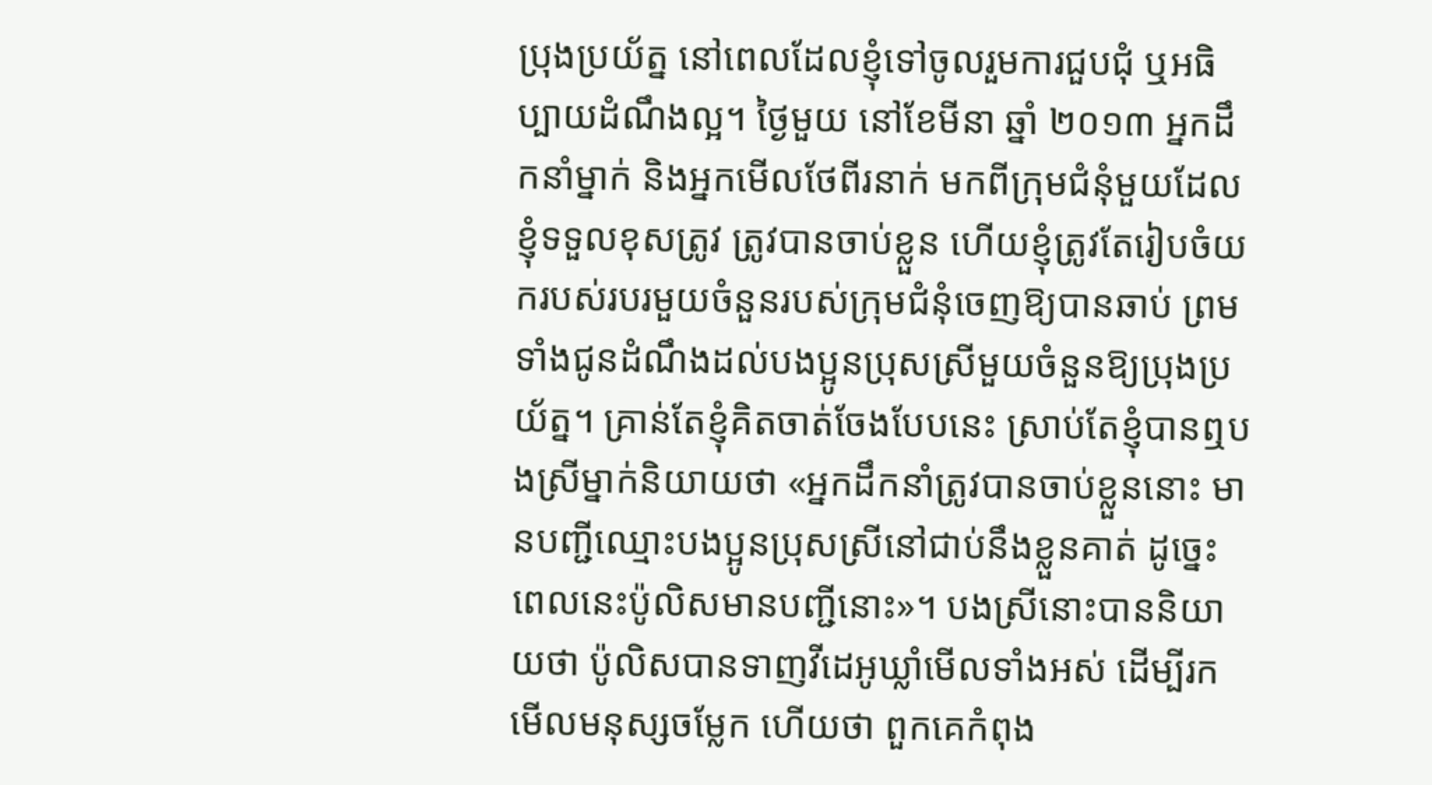ប្រុងប្រយ័ត្ន នៅពេលដែលខ្ញុំទៅចូលរួមការជួបជុំ ឬអធិប្បាយដំណឹងល្អ។ ថ្ងៃមួយ នៅខែមីនា ឆ្នាំ ២០១៣ អ្នកដឹកនាំម្នាក់ និងអ្នកមើលថែពីរនាក់ មកពីក្រុមជំនុំមួយដែលខ្ញុំទទួលខុសត្រូវ ត្រូវបានចាប់ខ្លួន ហើយខ្ញុំត្រូវតែរៀបចំយករបស់របរមួយចំនួនរបស់ក្រុមជំនុំចេញឱ្យបានឆាប់ ព្រមទាំងជូនដំណឹងដល់បងប្អូនប្រុសស្រីមួយចំនួនឱ្យប្រុងប្រយ័ត្ន។ គ្រាន់តែខ្ញុំគិតចាត់ចែងបែបនេះ ស្រាប់តែខ្ញុំបានឮបងស្រីម្នាក់និយាយថា «អ្នកដឹកនាំត្រូវបានចាប់ខ្លួននោះ មានបញ្ជីឈ្មោះបងប្អូនប្រុសស្រីនៅជាប់នឹងខ្លួនគាត់ ដូច្នេះ ពេលនេះប៉ូលិសមានបញ្ជីនោះ»។ បងស្រីនោះបាននិយាយថា ប៉ូលិសបានទាញវីដេអូឃ្លាំមើលទាំងអស់ ដើម្បីរកមើលមនុស្សចម្លែក ហើយថា ពួកគេកំពុង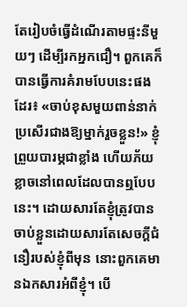តែរៀបចំធ្វើដំណើរតាមផ្ទះនីមួយៗ ដើម្បីរកអ្នកជឿ។ ពួកគេក៏បានធ្វើការគំរាមបែបនេះផងដែរ៖ «ចាប់ខុសមួយពាន់នាក់ ប្រសើរជាងឱ្យម្នាក់រួចខ្លួន!» ខ្ញុំព្រួយបារម្ភជាខ្លាំង ហើយភ័យខ្លាចនៅពេលដែលបានឮបែបនេះ។ ដោយសារតែខ្ញុំត្រូវបានចាប់ខ្លួនដោយសារតែសេចក្ដីជំនឿរបស់ខ្ញុំពីមុន នោះពួកគេមានឯកសារអំពីខ្ញុំ។ បើ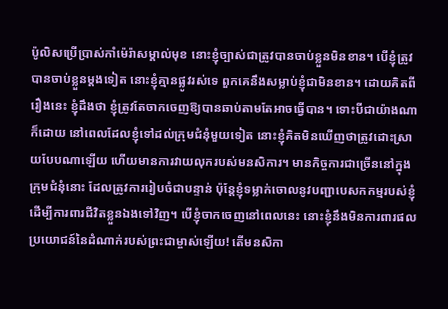ប៉ូលិសប្រើប្រាស់កាំម៉េរ៉ាសម្គាល់មុខ នោះខ្ញុំច្បាស់ជាត្រូវបានចាប់ខ្លួនមិនខាន។ បើខ្ញុំត្រូវបានចាប់ខ្លួនម្ដងទៀត នោះខ្ញុំគ្មានផ្លូវរស់ទេ ពួកគេនឹងសម្លាប់ខ្ញុំជាមិនខាន។ ដោយគិតពីរឿងនេះ ខ្ញុំដឹងថា ខ្ញុំត្រូវតែចាកចេញឱ្យបានឆាប់តាមតែអាចធ្វើបាន។ ទោះបីជាយ៉ាងណាក៏ដោយ នៅពេលដែលខ្ញុំទៅដល់ក្រុមជំនុំមួយទៀត នោះខ្ញុំគិតមិនឃើញថាត្រូវដោះស្រាយបែបណាឡើយ ហើយមានការវាយលុករបស់មនសិការ។ មានកិច្ចការជាច្រើននៅក្នុងក្រុមជំនុំនោះ ដែលត្រូវការរៀបចំជាបន្ទាន់ ប៉ុន្តែខ្ញុំទម្លាក់ចោលនូវបញ្ជាបេសកកម្មរបស់ខ្ញុំ ដើម្បីការពារជីវិតខ្លួនឯងទៅវិញ។ បើខ្ញុំចាកចេញនៅពេលនេះ នោះខ្ញុំនឹងមិនការពារផលប្រយោជន៍នៃដំណាក់របស់ព្រះជាម្ចាស់ឡើយ! តើមនសិកា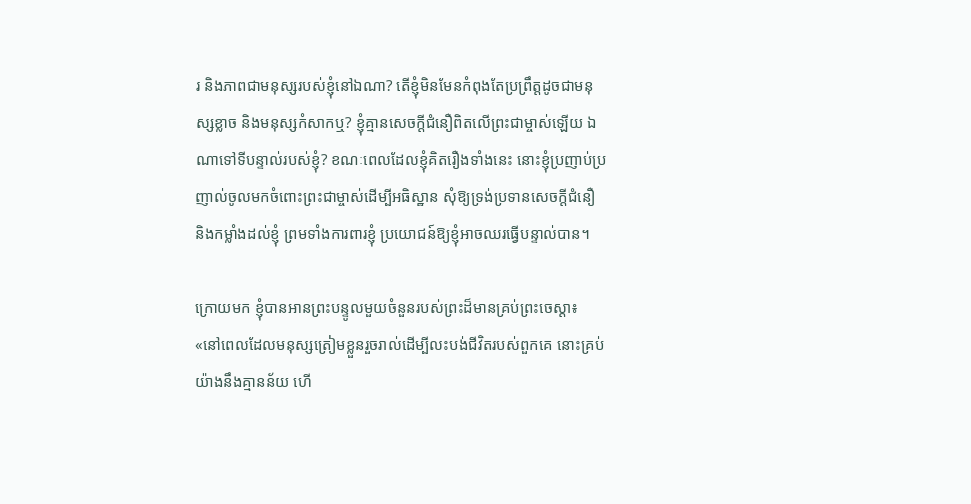រ និងភាពជាមនុស្សរបស់ខ្ញុំនៅឯណា? តើខ្ញុំមិនមែនកំពុងតែប្រព្រឹត្តដូចជាមនុស្សខ្លាច និងមនុស្សកំសាកឬ? ខ្ញុំគ្មានសេចក្ដីជំនឿពិតលើព្រះជាម្ចាស់ឡើយ ឯណាទៅទីបន្ទាល់របស់ខ្ញុំ? ខណៈពេលដែលខ្ញុំគិតរឿងទាំងនេះ នោះខ្ញុំប្រញាប់ប្រញាល់ចូលមកចំពោះព្រះជាម្ចាស់ដើម្បីអធិស្ឋាន សុំឱ្យទ្រង់ប្រទានសេចក្ដីជំនឿ និងកម្លាំងដល់ខ្ញុំ ព្រមទាំងការពារខ្ញុំ ប្រយោជន៍ឱ្យខ្ញុំអាចឈរធ្វើបន្ទាល់បាន។

ក្រោយមក ខ្ញុំបានអានព្រះបន្ទូលមួយចំនួនរបស់ព្រះដ៏មានគ្រប់ព្រះចេស្ដា៖ «នៅពេលដែលមនុស្សត្រៀមខ្លួនរួចរាល់ដើម្បីលះបង់ជីវិតរបស់ពួកគេ នោះគ្រប់យ៉ាងនឹងគ្មានន័យ ហើ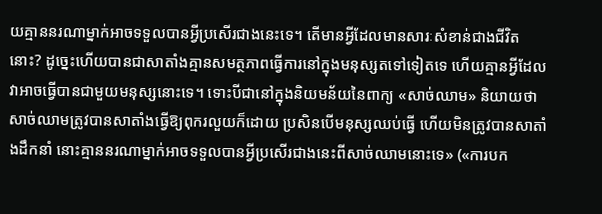យគ្មាននរណាម្នាក់អាចទទួលបានអ្វីប្រសើរជាងនេះទេ។ តើមានអ្វីដែលមានសារៈសំខាន់ជាងជីវិតនោះ? ដូច្នេះហើយបានជាសាតាំងគ្មានសមត្ថភាពធ្វើការនៅក្នុងមនុស្សតទៅទៀតទេ ហើយគ្មានអ្វីដែលវាអាចធ្វើបានជាមួយមនុស្សនោះទេ។ ទោះបីជានៅក្នុងនិយមន័យនៃពាក្យ «សាច់ឈាម» និយាយថា សាច់ឈាមត្រូវបានសាតាំងធ្វើឱ្យពុករលួយក៏ដោយ ប្រសិនបើមនុស្សឈប់ធ្វើ ហើយមិនត្រូវបានសាតាំងដឹកនាំ នោះគ្មាននរណាម្នាក់អាចទទួលបានអ្វីប្រសើរជាងនេះពីសាច់ឈាមនោះទេ» («ការបក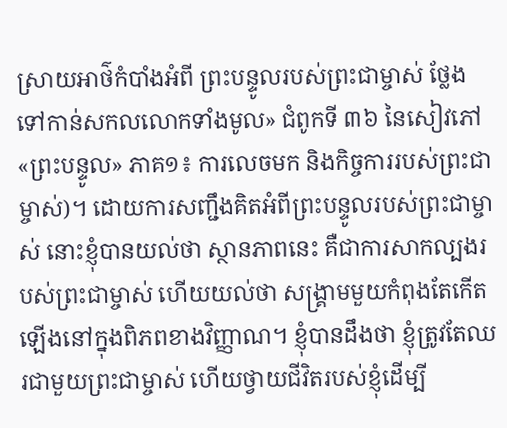ស្រាយអាថ៌កំបាំងអំពី ព្រះបន្ទូលរបស់ព្រះជាម្ចាស់ ថ្លែងទៅកាន់សកលលោកទាំងមូល» ជំពូកទី ៣៦ នៃសៀវភៅ «ព្រះបន្ទូល» ភាគ១៖ ការលេចមក និងកិច្ចការរបស់ព្រះជាម្ចាស់)។ ដោយការសញ្ជឹងគិតអំពីព្រះបន្ទូលរបស់ព្រះជាម្ចាស់ នោះខ្ញុំបានយល់ថា ស្ថានភាពនេះ គឺជាការសាកល្បងរបស់ព្រះជាម្ចាស់ ហើយយល់ថា សង្គ្រាមមួយកំពុងតែកើតឡើងនៅក្នុងពិភពខាងវិញ្ញាណ។ ខ្ញុំបានដឹងថា ខ្ញុំត្រូវតែឈរជាមួយព្រះជាម្ចាស់ ហើយថ្វាយជីវិតរបស់ខ្ញុំដើម្បី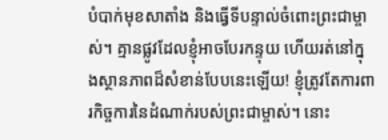បំបាក់មុខសាតាំង និងធ្វើទីបន្ទាល់ចំពោះព្រះជាម្ចាស់។ គ្មានផ្លូវដែលខ្ញុំអាចបែរកន្ទុយ ហើយរត់នៅក្នុងស្ថានភាពដ៏សំខាន់បែបនេះឡើយ! ខ្ញុំត្រូវតែការពារកិច្ចការនៃដំណាក់របស់ព្រះជាម្ចាស់។ នោះ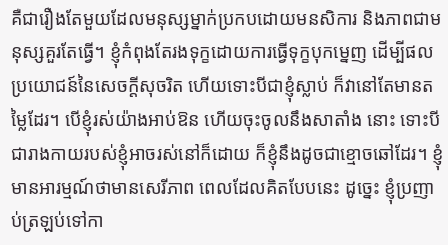គឺជារឿងតែមួយដែលមនុស្សម្នាក់ប្រកបដោយមនសិការ និងភាពជាមនុស្សគួរតែធ្វើ។ ខ្ញុំកំពុងតែរងទុក្ខដោយការធ្វើទុក្ខបុកម្នេញ ដើម្បីផលប្រយោជន៍នៃសេចក្ដីសុចរិត ហើយទោះបីជាខ្ញុំស្លាប់ ក៏វានៅតែមានតម្លៃដែរ។ បើខ្ញុំរស់យ៉ាងអាប់ឱន ហើយចុះចូលនឹងសាតាំង នោះ ទោះបីជារាងកាយរបស់ខ្ញុំអាចរស់នៅក៏ដោយ ក៏ខ្ញុំនឹងដូចជាខ្មោចឆៅដែរ។ ខ្ញុំមានអារម្មណ៍ថាមានសេរីភាព ពេលដែលគិតបែបនេះ ដូច្នេះ ខ្ញុំប្រញាប់ត្រឡប់ទៅកា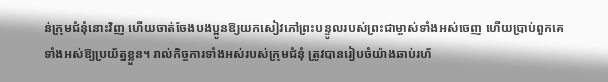ន់ក្រុមជំនុំនោះវិញ ហើយចាត់ចែងបងប្អូនឱ្យយកសៀវភៅព្រះបន្ទូលរបស់ព្រះជាម្ចាស់ទាំងអស់ចេញ ហើយប្រាប់ពួកគេទាំងអស់ឱ្យប្រយ័ត្នខ្លួន។ រាល់កិច្ចការទាំងអស់របស់ក្រុមជំនុំ ត្រូវបានរៀបចំយ៉ាងឆាប់រហ័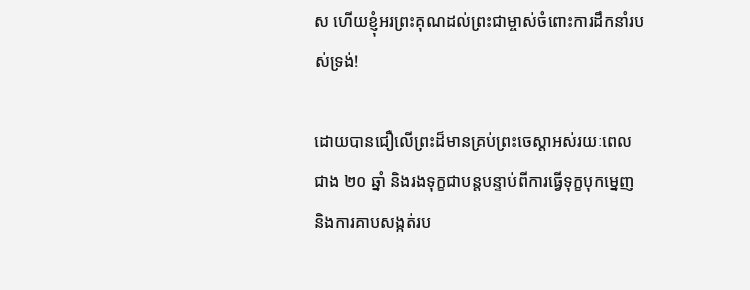ស ហើយខ្ញុំអរព្រះគុណដល់ព្រះជាម្ចាស់ចំពោះការដឹកនាំរបស់ទ្រង់!

ដោយបានជឿលើព្រះដ៏មានគ្រប់ព្រះចេស្ដាអស់រយៈពេលជាង ២០ ឆ្នាំ និងរងទុក្ខជាបន្តបន្ទាប់ពីការធ្វើទុក្ខបុកម្នេញ និងការគាបសង្កត់រប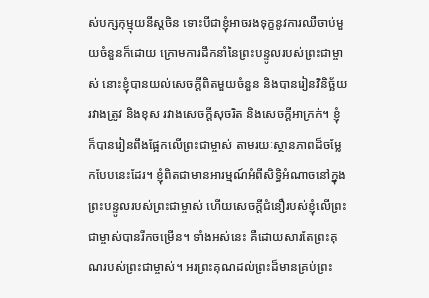ស់បក្សកុម្មុយនីស្ដចិន ទោះបីជាខ្ញុំអាចរងទុក្ខនូវការឈឺចាប់មួយចំនួនក៏ដោយ ក្រោមការដឹកនាំនៃព្រះបន្ទូលរបស់ព្រះជាម្ចាស់ នោះខ្ញុំបានយល់សេចក្ដីពិតមួយចំនួន និងបានរៀនវិនិច្ឆ័យរវាងត្រូវ និងខុស រវាងសេចក្ដីសុចរិត និងសេចក្ដីអាក្រក់។ ខ្ញុំក៏បានរៀនពឹងផ្អែកលើព្រះជាម្ចាស់ តាមរយៈស្ថានភាពដ៏ចម្លែកបែបនេះដែរ។ ខ្ញុំពិតជាមានអារម្មណ៍អំពីសិទ្ធិអំណាចនៅក្នុងព្រះបន្ទូលរបស់ព្រះជាម្ចាស់ ហើយសេចក្ដីជំនឿរបស់ខ្ញុំលើព្រះជាម្ចាស់បានរីកចម្រើន។ ទាំងអស់នេះ គឺដោយសារតែព្រះគុណរបស់ព្រះជាម្ចាស់។ អរព្រះគុណដល់ព្រះដ៏មានគ្រប់ព្រះ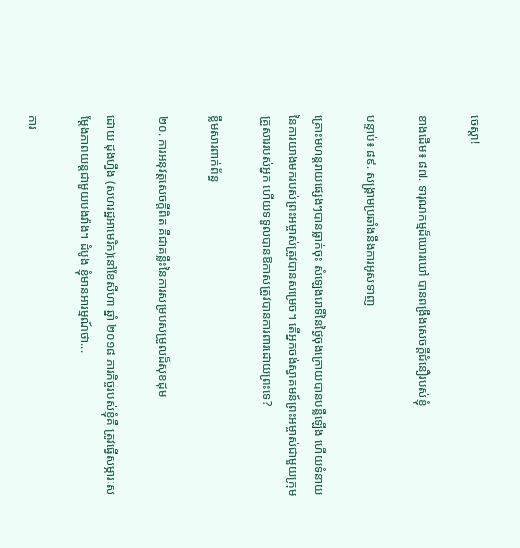ចេស្ដា!

ខាងដើម៖ ៨៧. ទារុណកម្មដ៏ឃោរឃៅ បានពង្រឹងសេចក្ដីជំនឿរបស់ខ្ញុំ

បន្ទាប់៖ ៨៩. សង្គ្រាមប្រឆាំងនឹងការអូសទាញ

គ្រោះមហន្តរាយផ្សេងៗបានធ្លាក់ចុះ សំឡេងរោទិ៍នៃថ្ងៃចុងក្រោយបានបន្លឺឡើង ហើយទំនាយនៃការយាងមករបស់ព្រះអម្ចាស់ត្រូវបានសម្រេច។ តើអ្នកចង់ស្វាគមន៍ព្រះអម្ចាស់ជាមួយក្រុមគ្រួសាររបស់អ្នក ហើយទទួលបានឱកាសត្រូវបានការពារដោយព្រះទេ?

ខ្លឹមសារពាក់ព័ន្ធ

២០. ការអនុវត្តសេចក្ដីពិត គឺជាគន្លឹះនៃការសម្របសម្រួលដ៏សុខដុម

ដោយ ដុងហ្វឹង (សហរដ្ឋអាមេរិក)នៅខែសីហា ឆ្នាំ ២០១៨ ភារកិច្ចរបស់ខ្ញុំគឺ ត្រូវធ្វើសម្ភារៈសម្ដែងភាពយន្តជាមួយបងវ៉ាង។ ដំបូង ខ្ញុំមានអារម្មណ៍ថា...

ការ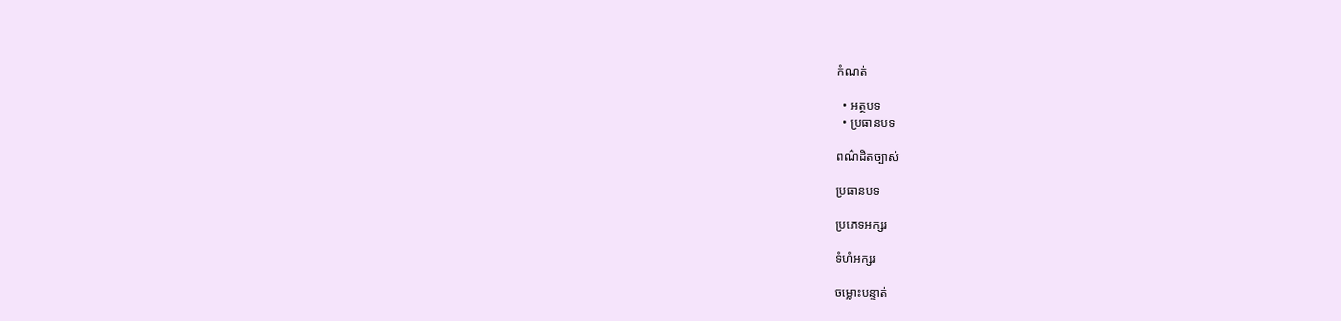កំណត់

  • អត្ថបទ
  • ប្រធានបទ

ពណ៌ដិតច្បាស់

ប្រធានបទ

ប្រភេទអក្សរ

ទំហំអក្សរ

ចម្លោះបន្ទាត់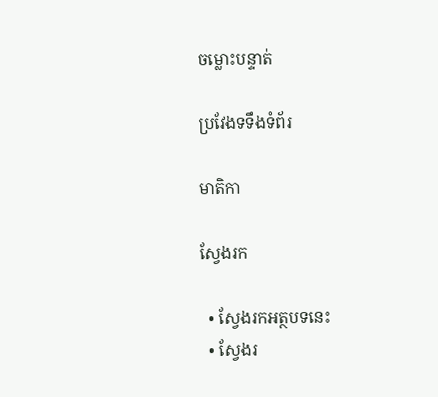ចម្លោះបន្ទាត់

ប្រវែងទទឹងទំព័រ

មាតិកា

ស្វែងរក

  • ស្វែងរកអត្ថបទនេះ
  • ស្វែងរ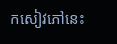កសៀវភៅនេះ